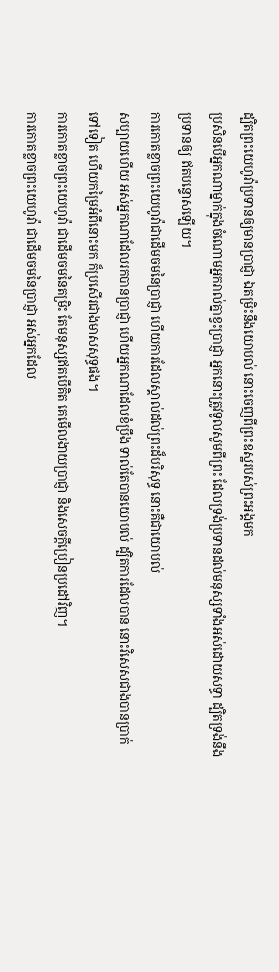ដ្បិតព្រះយេហូវ៉ាប្រទានឲ្យមានប្រាជ្ញា ឯតម្រិះនឹងយោបល់ នោះចេញពីព្រះឧស្ឋរបស់ព្រះអង្គមក
ប្រសិនបើអ្នកណាម្នាក់ក្នុងចំណោមអ្នករាល់គ្នាខ្វះប្រាជ្ញា អ្នកនោះត្រូវទូលសូមពីព្រះ ដែលទ្រង់ប្រទានដល់មនុស្សទាំងអស់ដោយសទ្ធា ដ្បិតទ្រង់នឹងប្រទានឲ្យ ឥតបន្ទោសឡើយ។
ការកោតខ្លាចព្រះយេហូវ៉ាជាដើមចមនៃប្រាជ្ញា ហើយការដែលស្គាល់ដល់ព្រះដ៏បរិសុទ្ធ នោះគឺជាយោបល់
សប្បាយហើយ អស់អ្នកណាដែលរកបានប្រាជ្ញា ហើយអ្នកណាដែលខំប្រឹង ទាល់តែបានយោបល់ ដ្បិតការដែលបាន នោះវិសេសជាងបានប្រាក់ទៅទៀត ហើយកម្រៃអំពីនោះមក ក៏ប្រសើរជាងមាសសុទ្ធផង។
ការកោតខ្លាចព្រះយេហូវ៉ា ជាដើមចមនៃតម្រិះ តែមនុស្សឥតបើគិត គេមើលងាយប្រាជ្ញា និងសេចក្ដីប្រៀនប្រដៅវិញ។
ការកោតខ្លាចព្រះយេហូវ៉ា ជាដើមចមនៃប្រាជ្ញា អស់អ្នកដែល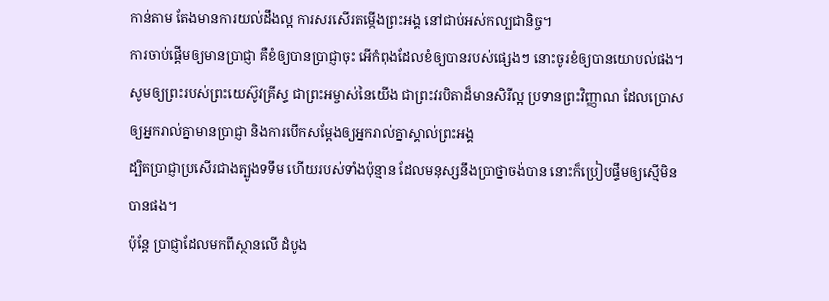កាន់តាម តែងមានការយល់ដឹងល្អ ការសរសើរតម្កើងព្រះអង្គ នៅជាប់អស់កល្បជានិច្ច។
ការចាប់ផ្ដើមឲ្យមានប្រាជ្ញា គឺខំឲ្យបានប្រាជ្ញាចុះ អើកំពុងដែលខំឲ្យបានរបស់ផ្សេងៗ នោះចូរខំឲ្យបានយោបល់ផង។
សូមឲ្យព្រះរបស់ព្រះយេស៊ូវគ្រីស្ទ ជាព្រះអម្ចាស់នៃយើង ជាព្រះវរបិតាដ៏មានសិរីល្អ ប្រទានព្រះវិញ្ញាណ ដែលប្រោសឲ្យអ្នករាល់គ្នាមានប្រាជ្ញា និងការបើកសម្ដែងឲ្យអ្នករាល់គ្នាស្គាល់ព្រះអង្គ
ដ្បិតប្រាជ្ញាប្រសើរជាងត្បូងទទឹម ហើយរបស់ទាំងប៉ុន្មាន ដែលមនុស្សនឹងប្រាថ្នាចង់បាន នោះក៏ប្រៀបផ្ទឹមឲ្យស្មើមិនបានផង។
ប៉ុន្តែ ប្រាជ្ញាដែលមកពីស្ថានលើ ដំបូង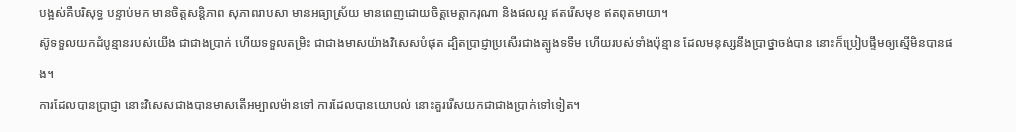បង្អស់គឺបរិសុទ្ធ បន្ទាប់មក មានចិត្តសន្តិភាព សុភាពរាបសា មានអធ្យាស្រ័យ មានពេញដោយចិត្តមេត្តាករុណា និងផលល្អ ឥតរើសមុខ ឥតពុតមាយា។
ស៊ូទទួលយកដំបូន្មានរបស់យើង ជាជាងប្រាក់ ហើយទទួលតម្រិះ ជាជាងមាសយ៉ាងវិសេសបំផុត ដ្បិតប្រាជ្ញាប្រសើរជាងត្បូងទទឹម ហើយរបស់ទាំងប៉ុន្មាន ដែលមនុស្សនឹងប្រាថ្នាចង់បាន នោះក៏ប្រៀបផ្ទឹមឲ្យស្មើមិនបានផង។
ការដែលបានប្រាជ្ញា នោះវិសេសជាងបានមាសតើអម្បាលម៉ានទៅ ការដែលបានយោបល់ នោះគួររើសយកជាជាងប្រាក់ទៅទៀត។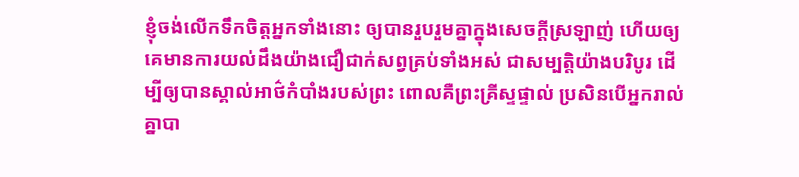ខ្ញុំចង់លើកទឹកចិត្តអ្នកទាំងនោះ ឲ្យបានរួបរួមគ្នាក្នុងសេចក្តីស្រឡាញ់ ហើយឲ្យគេមានការយល់ដឹងយ៉ាងជឿជាក់សព្វគ្រប់ទាំងអស់ ជាសម្បត្តិយ៉ាងបរិបូរ ដើម្បីឲ្យបានស្គាល់អាថ៌កំបាំងរបស់ព្រះ ពោលគឺព្រះគ្រីស្ទផ្ទាល់ ប្រសិនបើអ្នករាល់គ្នាបា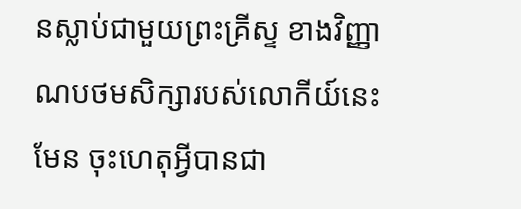នស្លាប់ជាមួយព្រះគ្រីស្ទ ខាងវិញ្ញាណបថមសិក្សារបស់លោកីយ៍នេះមែន ចុះហេតុអ្វីបានជា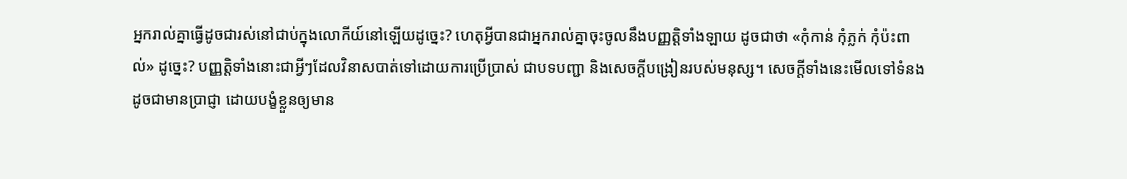អ្នករាល់គ្នាធ្វើដូចជារស់នៅជាប់ក្នុងលោកីយ៍នៅឡើយដូច្នេះ? ហេតុអ្វីបានជាអ្នករាល់គ្នាចុះចូលនឹងបញ្ញត្តិទាំងឡាយ ដូចជាថា «កុំកាន់ កុំភ្លក់ កុំប៉ះពាល់» ដូច្នេះ? បញ្ញត្តិទាំងនោះជាអ្វីៗដែលវិនាសបាត់ទៅដោយការប្រើប្រាស់ ជាបទបញ្ជា និងសេចក្តីបង្រៀនរបស់មនុស្ស។ សេចក្តីទាំងនេះមើលទៅទំនងដូចជាមានប្រាជ្ញា ដោយបង្ខំខ្លួនឲ្យមាន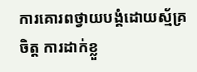ការគោរពថ្វាយបង្គំដោយស្ម័គ្រចិត្ត ការដាក់ខ្លួ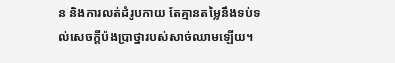ន និងការលត់ដំរូបកាយ តែគ្មានតម្លៃនឹងទប់ទល់សេចក្តីប៉ងប្រាថ្នារបស់សាច់ឈាមឡើយ។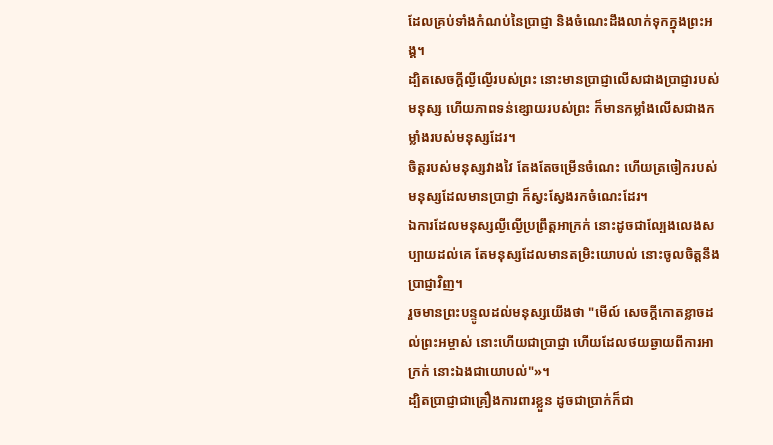ដែលគ្រប់ទាំងកំណប់នៃប្រាជ្ញា និងចំណេះដឹងលាក់ទុកក្នុងព្រះអង្គ។
ដ្បិតសេចក្តីល្ងីល្ងើរបស់ព្រះ នោះមានប្រាជ្ញាលើសជាងប្រាជ្ញារបស់មនុស្ស ហើយភាពទន់ខ្សោយរបស់ព្រះ ក៏មានកម្លាំងលើសជាងកម្លាំងរបស់មនុស្សដែរ។
ចិត្តរបស់មនុស្សវាងវៃ តែងតែចម្រើនចំណេះ ហើយត្រចៀករបស់មនុស្សដែលមានប្រាជ្ញា ក៏ស្វះស្វែងរកចំណេះដែរ។
ឯការដែលមនុស្សល្ងីល្ងើប្រព្រឹត្តអាក្រក់ នោះដូចជាល្បែងលេងសប្បាយដល់គេ តែមនុស្សដែលមានតម្រិះយោបល់ នោះចូលចិត្តនឹងប្រាជ្ញាវិញ។
រួចមានព្រះបន្ទូលដល់មនុស្សយើងថា "មើល៍ សេចក្ដីកោតខ្លាចដល់ព្រះអម្ចាស់ នោះហើយជាប្រាជ្ញា ហើយដែលថយឆ្ងាយពីការអាក្រក់ នោះឯងជាយោបល់"»។
ដ្បិតប្រាជ្ញាជាគ្រឿងការពារខ្លួន ដូចជាប្រាក់ក៏ជា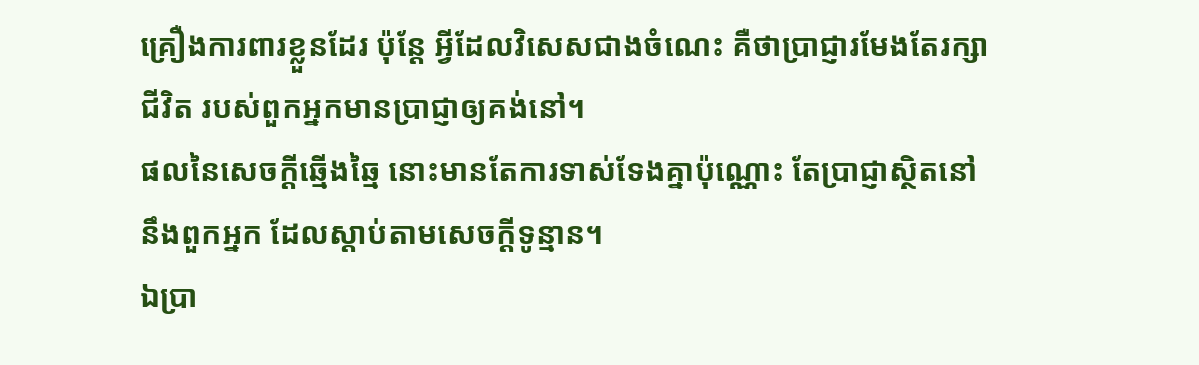គ្រឿងការពារខ្លួនដែរ ប៉ុន្តែ អ្វីដែលវិសេសជាងចំណេះ គឺថាប្រាជ្ញារមែងតែរក្សាជីវិត របស់ពួកអ្នកមានប្រាជ្ញាឲ្យគង់នៅ។
ផលនៃសេចក្ដីឆ្មើងឆ្មៃ នោះមានតែការទាស់ទែងគ្នាប៉ុណ្ណោះ តែប្រាជ្ញាស្ថិតនៅនឹងពួកអ្នក ដែលស្តាប់តាមសេចក្ដីទូន្មាន។
ឯប្រា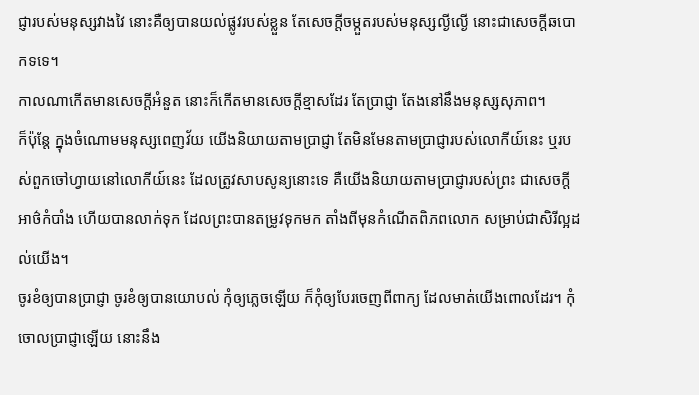ជ្ញារបស់មនុស្សវាងវៃ នោះគឺឲ្យបានយល់ផ្លូវរបស់ខ្លួន តែសេចក្ដីចម្កួតរបស់មនុស្សល្ងីល្ងើ នោះជាសេចក្ដីឆបោកទទេ។
កាលណាកើតមានសេចក្ដីអំនួត នោះក៏កើតមានសេចក្ដីខ្មាសដែរ តែប្រាជ្ញា តែងនៅនឹងមនុស្សសុភាព។
ក៏ប៉ុន្តែ ក្នុងចំណោមមនុស្សពេញវ័យ យើងនិយាយតាមប្រាជ្ញា តែមិនមែនតាមប្រាជ្ញារបស់លោកីយ៍នេះ ឬរបស់ពួកចៅហ្វាយនៅលោកីយ៍នេះ ដែលត្រូវសាបសូន្យនោះទេ គឺយើងនិយាយតាមប្រាជ្ញារបស់ព្រះ ជាសេចក្តីអាថ៌កំបាំង ហើយបានលាក់ទុក ដែលព្រះបានតម្រូវទុកមក តាំងពីមុនកំណើតពិភពលោក សម្រាប់ជាសិរីល្អដល់យើង។
ចូរខំឲ្យបានប្រាជ្ញា ចូរខំឲ្យបានយោបល់ កុំឲ្យភ្លេចឡើយ ក៏កុំឲ្យបែរចេញពីពាក្យ ដែលមាត់យើងពោលដែរ។ កុំចោលប្រាជ្ញាឡើយ នោះនឹង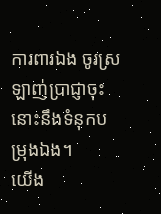ការពារឯង ចូរស្រឡាញ់ប្រាជ្ញាចុះ នោះនឹងទំនុកបម្រុងឯង។
យើង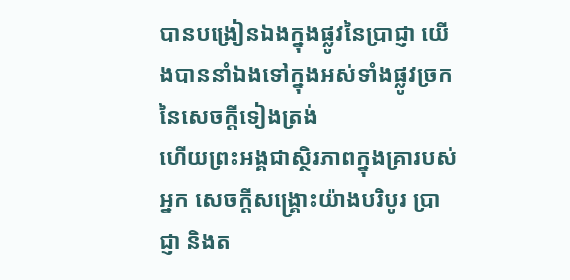បានបង្រៀនឯងក្នុងផ្លូវនៃប្រាជ្ញា យើងបាននាំឯងទៅក្នុងអស់ទាំងផ្លូវច្រក នៃសេចក្ដីទៀងត្រង់
ហើយព្រះអង្គជាស្ថិរភាពក្នុងគ្រារបស់អ្នក សេចក្ដីសង្គ្រោះយ៉ាងបរិបូរ ប្រាជ្ញា និងត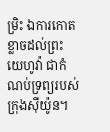ម្រិះ ឯការកោតខ្លាចដល់ព្រះយេហូវ៉ា ជាកំណប់ទ្រព្យរបស់ក្រុងស៊ីយ៉ូន។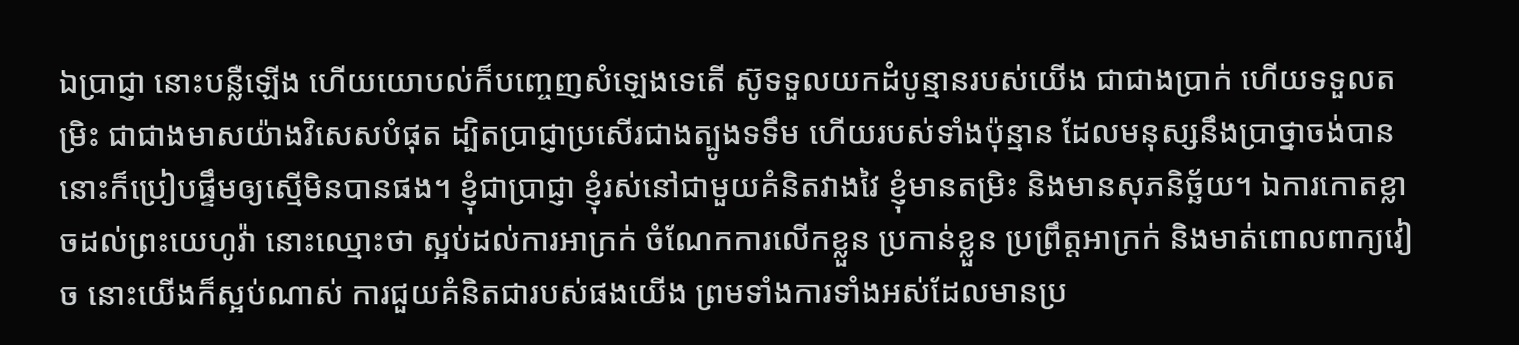ឯប្រាជ្ញា នោះបន្លឺឡើង ហើយយោបល់ក៏បញ្ចេញសំឡេងទេតើ ស៊ូទទួលយកដំបូន្មានរបស់យើង ជាជាងប្រាក់ ហើយទទួលតម្រិះ ជាជាងមាសយ៉ាងវិសេសបំផុត ដ្បិតប្រាជ្ញាប្រសើរជាងត្បូងទទឹម ហើយរបស់ទាំងប៉ុន្មាន ដែលមនុស្សនឹងប្រាថ្នាចង់បាន នោះក៏ប្រៀបផ្ទឹមឲ្យស្មើមិនបានផង។ ខ្ញុំជាប្រាជ្ញា ខ្ញុំរស់នៅជាមួយគំនិតវាងវៃ ខ្ញុំមានតម្រិះ និងមានសុភនិច្ឆ័យ។ ឯការកោតខ្លាចដល់ព្រះយេហូវ៉ា នោះឈ្មោះថា ស្អប់ដល់ការអាក្រក់ ចំណែកការលើកខ្លួន ប្រកាន់ខ្លួន ប្រព្រឹត្តអាក្រក់ និងមាត់ពោលពាក្យវៀច នោះយើងក៏ស្អប់ណាស់ ការជួយគំនិតជារបស់ផងយើង ព្រមទាំងការទាំងអស់ដែលមានប្រ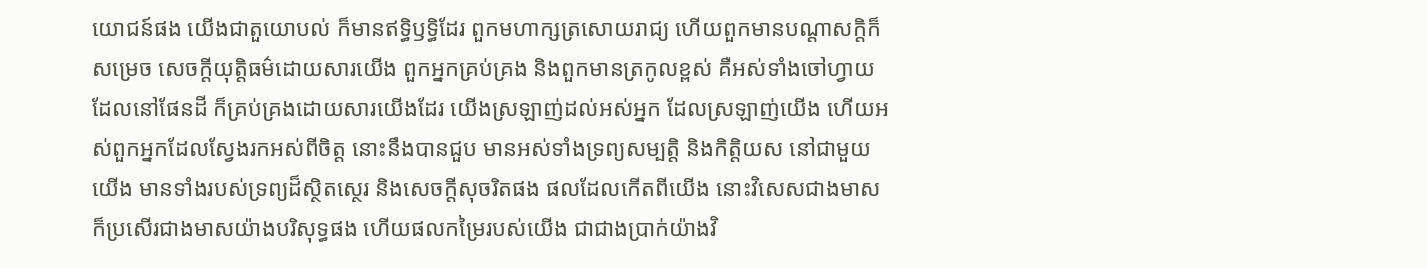យោជន៍ផង យើងជាតួយោបល់ ក៏មានឥទ្ធិឫទ្ធិដែរ ពួកមហាក្សត្រសោយរាជ្យ ហើយពួកមានបណ្ដាសក្តិក៏សម្រេច សេចក្ដីយុត្តិធម៌ដោយសារយើង ពួកអ្នកគ្រប់គ្រង និងពួកមានត្រកូលខ្ពស់ គឺអស់ទាំងចៅហ្វាយ ដែលនៅផែនដី ក៏គ្រប់គ្រងដោយសារយើងដែរ យើងស្រឡាញ់ដល់អស់អ្នក ដែលស្រឡាញ់យើង ហើយអស់ពួកអ្នកដែលស្វែងរកអស់ពីចិត្ត នោះនឹងបានជួប មានអស់ទាំងទ្រព្យសម្បត្តិ និងកិត្តិយស នៅជាមួយយើង មានទាំងរបស់ទ្រព្យដ៏ស្ថិតស្ថេរ និងសេចក្ដីសុចរិតផង ផលដែលកើតពីយើង នោះវិសេសជាងមាស ក៏ប្រសើរជាងមាសយ៉ាងបរិសុទ្ធផង ហើយផលកម្រៃរបស់យើង ជាជាងប្រាក់យ៉ាងវិ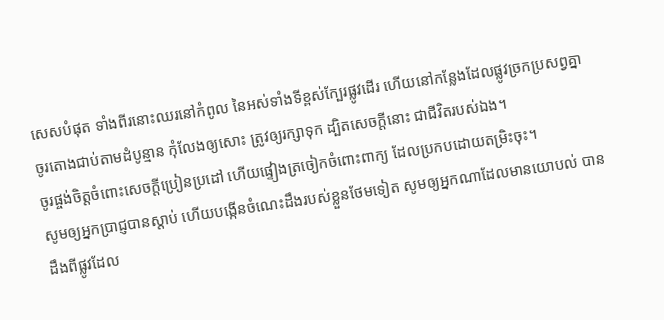សេសបំផុត ទាំងពីរនោះឈរនៅកំពូល នៃអស់ទាំងទីខ្ពស់ក្បែរផ្លូវដើរ ហើយនៅកន្លែងដែលផ្លូវច្រកប្រសព្វគ្នា
ចូរតោងជាប់តាមដំបូន្មាន កុំលែងឲ្យសោះ ត្រូវឲ្យរក្សាទុក ដ្បិតសេចក្ដីនោះ ជាជីវិតរបស់ឯង។
ចូរផ្ចង់ចិត្តចំពោះសេចក្ដីប្រៀនប្រដៅ ហើយផ្ទៀងត្រចៀកចំពោះពាក្យ ដែលប្រកបដោយតម្រិះចុះ។
សូមឲ្យអ្នកប្រាជ្ញបានស្តាប់ ហើយបង្កើនចំណេះដឹងរបស់ខ្លួនថែមទៀត សូមឲ្យអ្នកណាដែលមានយោបល់ បានដឹងពីផ្លូវដែល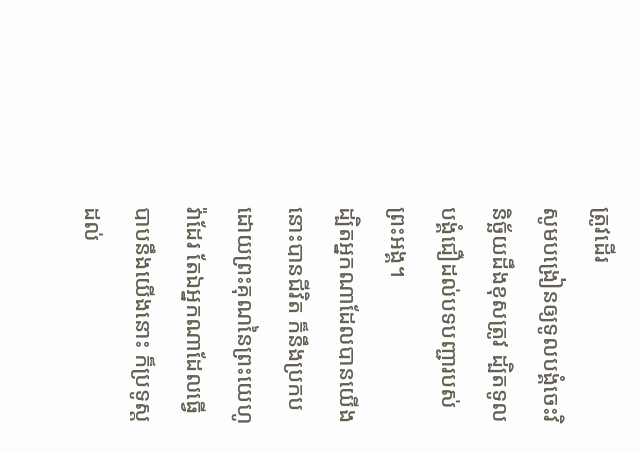ត្រូវដើរ
សូមបង្រៀនឲ្យទូលបង្គំចេះវិនិច្ឆ័យដឹងខុសត្រូវ ដ្បិតទូលបង្គំជឿដល់បទបញ្ជារបស់ព្រះអង្គ។
ដ្បិតអ្នកណាដែលបានយើង នោះបានជីវិត ក៏នឹងប្រកបដោយព្រះគុណនៃព្រះយេហូវ៉ាដែរ តែឯអ្នកណាដែលធ្វើបាបនឹងយើងនោះ ក៏ប្រទូស្តដល់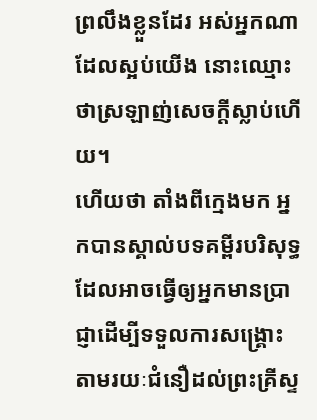ព្រលឹងខ្លួនដែរ អស់អ្នកណាដែលស្អប់យើង នោះឈ្មោះថាស្រឡាញ់សេចក្ដីស្លាប់ហើយ។
ហើយថា តាំងពីក្មេងមក អ្នកបានស្គាល់បទគម្ពីរបរិសុទ្ធ ដែលអាចធ្វើឲ្យអ្នកមានប្រាជ្ញាដើម្បីទទួលការសង្គ្រោះ តាមរយៈជំនឿដល់ព្រះគ្រីស្ទ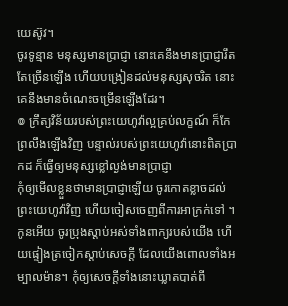យេស៊ូវ។
ចូរទូន្មាន មនុស្សមានប្រាជ្ញា នោះគេនឹងមានប្រាជ្ញារឹតតែច្រើនឡើង ហើយបង្រៀនដល់មនុស្សសុចរិត នោះគេនឹងមានចំណេះចម្រើនឡើងដែរ។
៙ ក្រឹត្យវិន័យរបស់ព្រះយេហូវ៉ាល្អគ្រប់លក្ខណ៍ ក៏កែព្រលឹងឡើងវិញ បន្ទាល់របស់ព្រះយេហូវ៉ានោះពិតប្រាកដ ក៏ធ្វើឲ្យមនុស្សខ្លៅល្ងង់មានប្រាជ្ញា
កុំឲ្យមើលខ្លួនថាមានប្រាជ្ញាឡើយ ចូរកោតខ្លាចដល់ព្រះយេហូវ៉ាវិញ ហើយចៀសចេញពីការអាក្រក់ទៅ ។
កូនអើយ ចូរប្រុងស្តាប់អស់ទាំងពាក្យរបស់យើង ហើយផ្ទៀងត្រចៀកស្តាប់សេចក្ដី ដែលយើងពោលទាំងអម្បាលម៉ាន។ កុំឲ្យសេចក្ដីទាំងនោះឃ្លាតបាត់ពី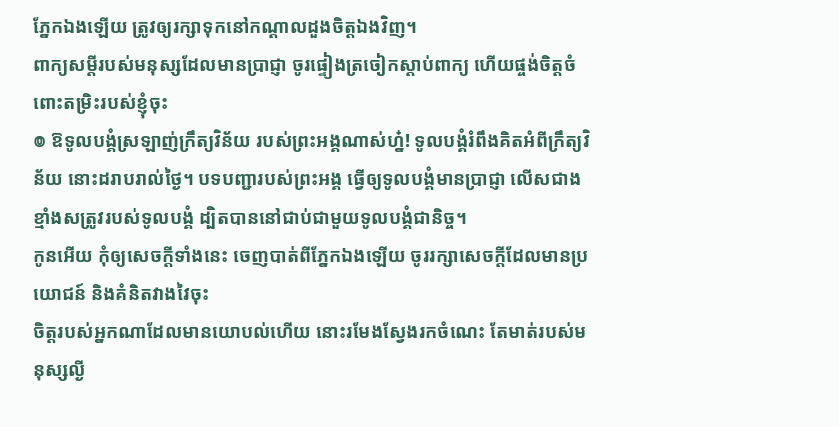ភ្នែកឯងឡើយ ត្រូវឲ្យរក្សាទុកនៅកណ្ដាលដួងចិត្តឯងវិញ។
ពាក្យសម្ដីរបស់មនុស្សដែលមានប្រាជ្ញា ចូរផ្ទៀងត្រចៀកស្តាប់ពាក្យ ហើយផ្ចង់ចិត្តចំពោះតម្រិះរបស់ខ្ញុំចុះ
៙ ឱទូលបង្គំស្រឡាញ់ក្រឹត្យវិន័យ របស់ព្រះអង្គណាស់ហ្ន៎! ទូលបង្គំរំពឹងគិតអំពីក្រឹត្យវិន័យ នោះដរាបរាល់ថ្ងៃ។ បទបញ្ជារបស់ព្រះអង្គ ធ្វើឲ្យទូលបង្គំមានប្រាជ្ញា លើសជាងខ្មាំងសត្រូវរបស់ទូលបង្គំ ដ្បិតបាននៅជាប់ជាមួយទូលបង្គំជានិច្ច។
កូនអើយ កុំឲ្យសេចក្ដីទាំងនេះ ចេញបាត់ពីភ្នែកឯងឡើយ ចូររក្សាសេចក្ដីដែលមានប្រយោជន៍ និងគំនិតវាងវៃចុះ
ចិត្តរបស់អ្នកណាដែលមានយោបល់ហើយ នោះរមែងស្វែងរកចំណេះ តែមាត់របស់មនុស្សល្ងី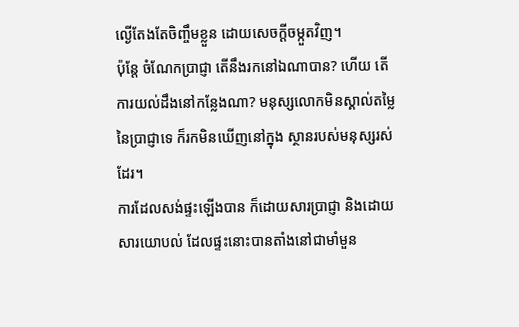ល្ងើតែងតែចិញ្ចឹមខ្លួន ដោយសេចក្ដីចម្កួតវិញ។
ប៉ុន្តែ ចំណែកប្រាជ្ញា តើនឹងរកនៅឯណាបាន? ហើយ តើការយល់ដឹងនៅកន្លែងណា? មនុស្សលោកមិនស្គាល់តម្លៃនៃប្រាជ្ញាទេ ក៏រកមិនឃើញនៅក្នុង ស្ថានរបស់មនុស្សរស់ដែរ។
ការដែលសង់ផ្ទះឡើងបាន ក៏ដោយសារប្រាជ្ញា និងដោយសារយោបល់ ដែលផ្ទះនោះបានតាំងនៅជាមាំមួន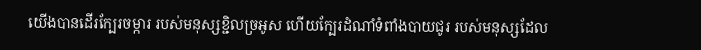យើងបានដើរក្បែរចម្ការ របស់មនុស្សខ្ជិលច្រអូស ហើយក្បែរដំណាំទំពាំងបាយជូរ របស់មនុស្សដែល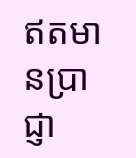ឥតមានប្រាជ្ញា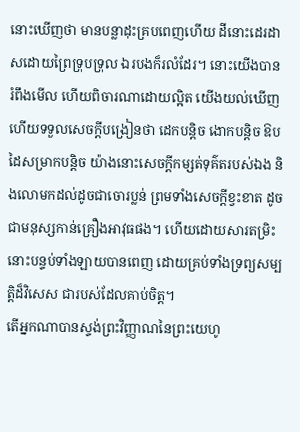នោះឃើញថា មានបន្លាដុះគ្របពេញហើយ ដីនោះដេរដាសដោយព្រៃទ្រុបទ្រុល ឯរបងក៏រលំដែរ។ នោះយើងបានរំពឹងមើល ហើយពិចារណាដោយល្អិត យើងយល់ឃើញ ហើយទទួលសេចក្ដីបង្រៀនថា ដេកបន្តិច ងោកបន្តិច ឱបដៃសម្រាកបន្តិច យ៉ាងនោះសេចក្ដីកម្សត់ទុគ៌តរបស់ឯង និងលោមកដល់ដូចជាចោរប្លន់ ព្រមទាំងសេចក្ដីខ្វះខាត ដូចជាមនុស្សកាន់គ្រឿងអាវុធផង។ ហើយដោយសារតម្រិះ នោះបន្ទប់ទាំងឡាយបានពេញ ដោយគ្រប់ទាំងទ្រព្យសម្បត្តិដ៏វិសេស ជារបស់ដែលគាប់ចិត្ត។
តើអ្នកណាបានស្ទង់ព្រះវិញ្ញាណនៃព្រះយេហូ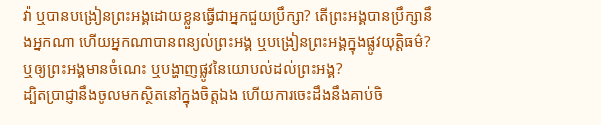វ៉ា ឬបានបង្រៀនព្រះអង្គដោយខ្លួនធ្វើជាអ្នកជួយប្រឹក្សា? តើព្រះអង្គបានប្រឹក្សានឹងអ្នកណា ហើយអ្នកណាបានពន្យល់ព្រះអង្គ ឬបង្រៀនព្រះអង្គក្នុងផ្លូវយុត្តិធម៌? ឬឲ្យព្រះអង្គមានចំណេះ ឬបង្ហាញផ្លូវនៃយោបល់ដល់ព្រះអង្គ?
ដ្បិតប្រាជ្ញានឹងចូលមកស្ថិតនៅក្នុងចិត្តឯង ហើយការចេះដឹងនឹងគាប់ចិ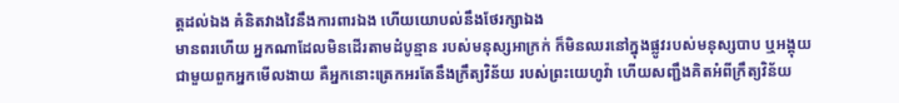ត្តដល់ឯង គំនិតវាងវៃនឹងការពារឯង ហើយយោបល់នឹងថែរក្សាឯង
មានពរហើយ អ្នកណាដែលមិនដើរតាមដំបូន្មាន របស់មនុស្សអាក្រក់ ក៏មិនឈរនៅក្នុងផ្លូវរបស់មនុស្សបាប ឬអង្គុយជាមួយពួកអ្នកមើលងាយ គឺអ្នកនោះត្រេកអរតែនឹងក្រឹត្យវិន័យ របស់ព្រះយេហូវ៉ា ហើយសញ្ជឹងគិតអំពីក្រឹត្យវិន័យ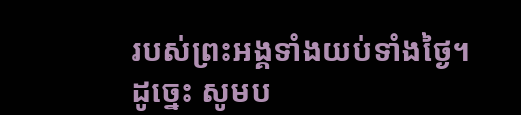របស់ព្រះអង្គទាំងយប់ទាំងថ្ងៃ។
ដូច្នេះ សូមប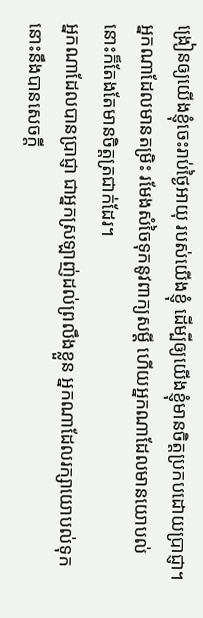ង្រៀនឲ្យយើងខ្ញុំចេះរាប់ថ្ងៃអាយុ របស់យើងខ្ញុំ ដើម្បីឲ្យយើងខ្ញុំមានចិត្តប្រកបដោយប្រាជ្ញា។
អ្នកណាដែលមានតម្រិះ រមែងសំចៃទុកនូវពាក្យសម្ដី ហើយអ្នកណាដែលមានយោបល់ នោះក៏តែងតែមានចិត្តត្រជាក់ដែរ។
អ្នកណាដែលបានប្រាជ្ញា ជាអ្នកស្រឡាញ់ដល់ព្រលឹងខ្លួន អ្នកណាដែលរក្សាយោបល់ទុក នោះនឹងបានសេចក្ដី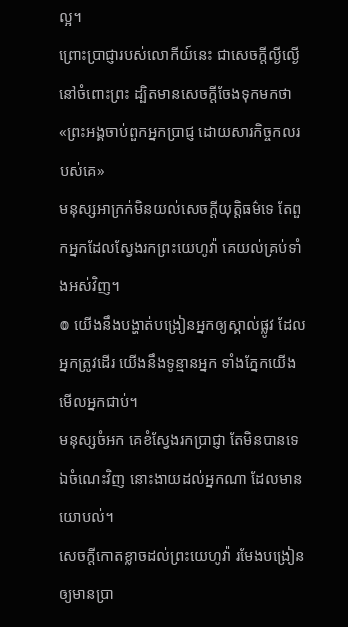ល្អ។
ព្រោះប្រាជ្ញារបស់លោកីយ៍នេះ ជាសេចក្តីល្ងីល្ងើនៅចំពោះព្រះ ដ្បិតមានសេចក្តីចែងទុកមកថា «ព្រះអង្គចាប់ពួកអ្នកប្រាជ្ញ ដោយសារកិច្ចកលរបស់គេ»
មនុស្សអាក្រក់មិនយល់សេចក្ដីយុត្តិធម៌ទេ តែពួកអ្នកដែលស្វែងរកព្រះយេហូវ៉ា គេយល់គ្រប់ទាំងអស់វិញ។
៙ យើងនឹងបង្ហាត់បង្រៀនអ្នកឲ្យស្គាល់ផ្លូវ ដែលអ្នកត្រូវដើរ យើងនឹងទូន្មានអ្នក ទាំងភ្នែកយើងមើលអ្នកជាប់។
មនុស្សចំអក គេខំស្វែងរកប្រាជ្ញា តែមិនបានទេ ឯចំណេះវិញ នោះងាយដល់អ្នកណា ដែលមានយោបល់។
សេចក្ដីកោតខ្លាចដល់ព្រះយេហូវ៉ា រមែងបង្រៀនឲ្យមានប្រា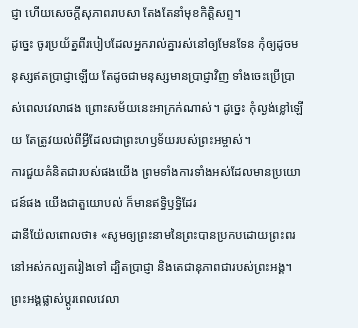ជ្ញា ហើយសេចក្ដីសុភាពរាបសា តែងតែនាំមុខកិត្តិសព្ទ។
ដូច្នេះ ចូរប្រយ័ត្នពីរបៀបដែលអ្នករាល់គ្នារស់នៅឲ្យមែនទែន កុំឲ្យដូចមនុស្សឥតប្រាជ្ញាឡើយ តែដូចជាមនុស្សមានប្រាជ្ញាវិញ ទាំងចេះប្រើប្រាស់ពេលវេលាផង ព្រោះសម័យនេះអាក្រក់ណាស់។ ដូច្នេះ កុំល្ងង់ខ្លៅឡើយ តែត្រូវយល់ពីអ្វីដែលជាព្រះហឫទ័យរបស់ព្រះអម្ចាស់។
ការជួយគំនិតជារបស់ផងយើង ព្រមទាំងការទាំងអស់ដែលមានប្រយោជន៍ផង យើងជាតួយោបល់ ក៏មានឥទ្ធិឫទ្ធិដែរ
ដានីយ៉ែលពោលថា៖ «សូមឲ្យព្រះនាមនៃព្រះបានប្រកបដោយព្រះពរ នៅអស់កល្បតរៀងទៅ ដ្បិតប្រាជ្ញា និងតេជានុភាពជារបស់ព្រះអង្គ។ ព្រះអង្គផ្លាស់ប្ដូរពេលវេលា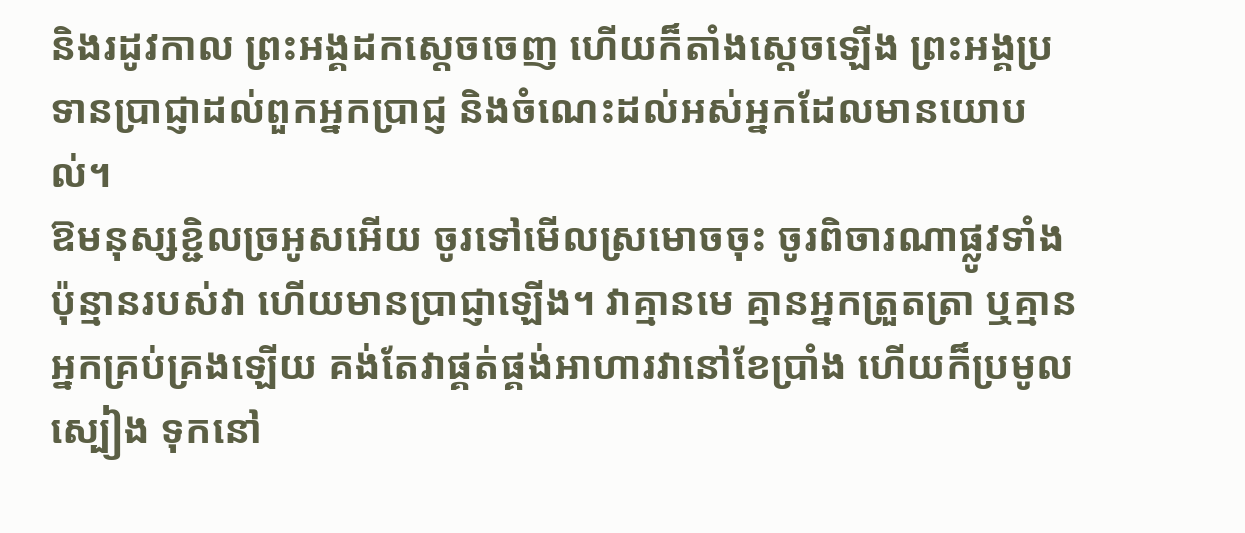និងរដូវកាល ព្រះអង្គដកស្តេចចេញ ហើយក៏តាំងស្តេចឡើង ព្រះអង្គប្រទានប្រាជ្ញាដល់ពួកអ្នកប្រាជ្ញ និងចំណេះដល់អស់អ្នកដែលមានយោបល់។
ឱមនុស្សខ្ជិលច្រអូសអើយ ចូរទៅមើលស្រមោចចុះ ចូរពិចារណាផ្លូវទាំងប៉ុន្មានរបស់វា ហើយមានប្រាជ្ញាឡើង។ វាគ្មានមេ គ្មានអ្នកត្រួតត្រា ឬគ្មានអ្នកគ្រប់គ្រងឡើយ គង់តែវាផ្គត់ផ្គង់អាហារវានៅខែប្រាំង ហើយក៏ប្រមូលស្បៀង ទុកនៅ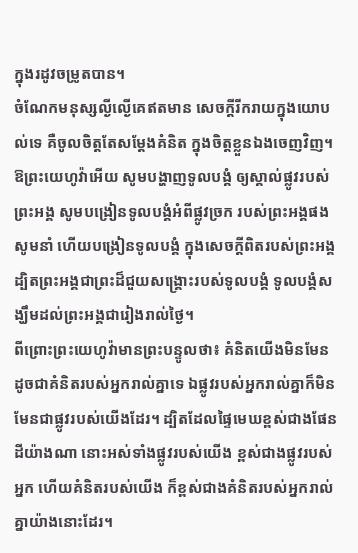ក្នុងរដូវចម្រូតបាន។
ចំណែកមនុស្សល្ងីល្ងើគេឥតមាន សេចក្ដីរីករាយក្នុងយោបល់ទេ គឺចូលចិត្តតែសម្ដែងគំនិត ក្នុងចិត្តខ្លួនឯងចេញវិញ។
ឱព្រះយេហូវ៉ាអើយ សូមបង្ហាញទូលបង្គំ ឲ្យស្គាល់ផ្លូវរបស់ព្រះអង្គ សូមបង្រៀនទូលបង្គំអំពីផ្លូវច្រក របស់ព្រះអង្គផង សូមនាំ ហើយបង្រៀនទូលបង្គំ ក្នុងសេចក្ដីពិតរបស់ព្រះអង្គ ដ្បិតព្រះអង្គជាព្រះដ៏ជួយសង្គ្រោះរបស់ទូលបង្គំ ទូលបង្គំសង្ឃឹមដល់ព្រះអង្គជារៀងរាល់ថ្ងៃ។
ពីព្រោះព្រះយេហូវ៉ាមានព្រះបន្ទូលថា៖ គំនិតយើងមិនមែនដូចជាគំនិតរបស់អ្នករាល់គ្នាទេ ឯផ្លូវរបស់អ្នករាល់គ្នាក៏មិនមែនជាផ្លូវរបស់យើងដែរ។ ដ្បិតដែលផ្ទៃមេឃខ្ពស់ជាងផែនដីយ៉ាងណា នោះអស់ទាំងផ្លូវរបស់យើង ខ្ពស់ជាងផ្លូវរបស់អ្នក ហើយគំនិតរបស់យើង ក៏ខ្ពស់ជាងគំនិតរបស់អ្នករាល់គ្នាយ៉ាងនោះដែរ។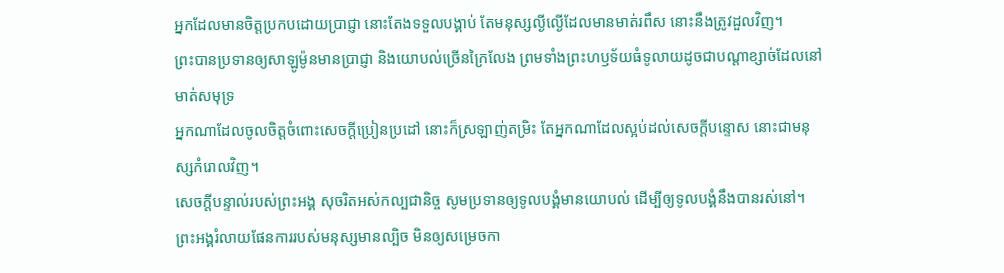អ្នកដែលមានចិត្តប្រកបដោយប្រាជ្ញា នោះតែងទទួលបង្គាប់ តែមនុស្សល្ងីល្ងើដែលមានមាត់រពឹស នោះនឹងត្រូវដួលវិញ។
ព្រះបានប្រទានឲ្យសាឡូម៉ូនមានប្រាជ្ញា និងយោបល់ច្រើនក្រៃលែង ព្រមទាំងព្រះហឫទ័យធំទូលាយដូចជាបណ្ដាខ្សាច់ដែលនៅមាត់សមុទ្រ
អ្នកណាដែលចូលចិត្តចំពោះសេចក្ដីប្រៀនប្រដៅ នោះក៏ស្រឡាញ់តម្រិះ តែអ្នកណាដែលស្អប់ដល់សេចក្ដីបន្ទោស នោះជាមនុស្សកំរោលវិញ។
សេចក្ដីបន្ទាល់របស់ព្រះអង្គ សុចរិតអស់កល្បជានិច្ច សូមប្រទានឲ្យទូលបង្គំមានយោបល់ ដើម្បីឲ្យទូលបង្គំនឹងបានរស់នៅ។
ព្រះអង្គរំលាយផែនការរបស់មនុស្សមានល្បិច មិនឲ្យសម្រេចកា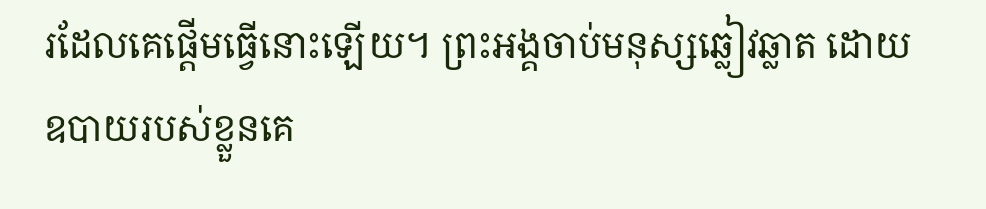រដែលគេផ្តើមធ្វើនោះឡើយ។ ព្រះអង្គចាប់មនុស្សឆ្លៀវឆ្លាត ដោយឧបាយរបស់ខ្លួនគេ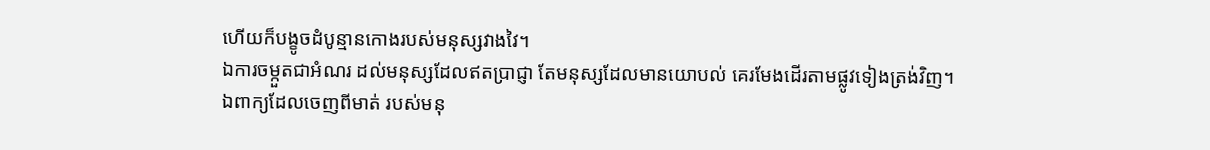ហើយក៏បង្ខូចដំបូន្មានកោងរបស់មនុស្សវាងវៃ។
ឯការចម្កួតជាអំណរ ដល់មនុស្សដែលឥតប្រាជ្ញា តែមនុស្សដែលមានយោបល់ គេរមែងដើរតាមផ្លូវទៀងត្រង់វិញ។
ឯពាក្យដែលចេញពីមាត់ របស់មនុ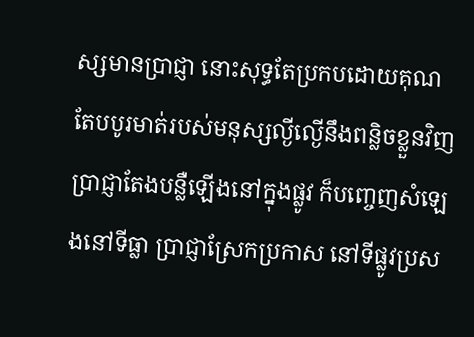ស្សមានប្រាជ្ញា នោះសុទ្ធតែប្រកបដោយគុណ តែបបូរមាត់របស់មនុស្សល្ងីល្ងើនឹងពន្លិចខ្លួនវិញ
ប្រាជ្ញាតែងបន្លឺឡើងនៅក្នុងផ្លូវ ក៏បញ្ចេញសំឡេងនៅទីធ្លា ប្រាជ្ញាស្រែកប្រកាស នៅទីផ្លូវប្រស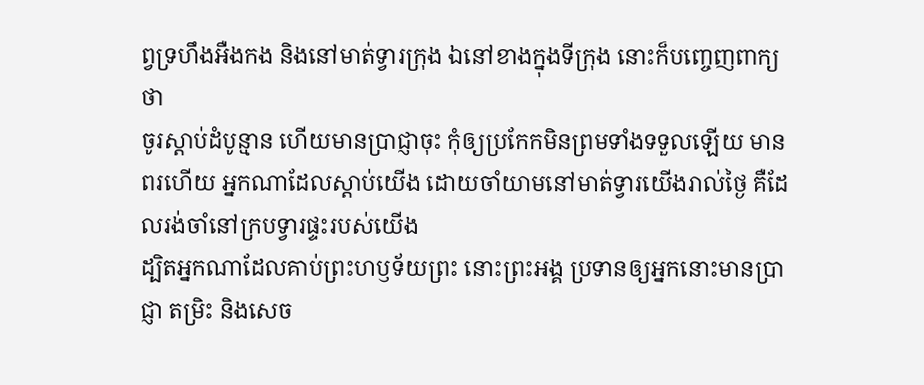ព្វទ្រហឹងអឺងកង និងនៅមាត់ទ្វារក្រុង ឯនៅខាងក្នុងទីក្រុង នោះក៏បញ្ចេញពាក្យថា
ចូរស្តាប់ដំបូន្មាន ហើយមានប្រាជ្ញាចុះ កុំឲ្យប្រកែកមិនព្រមទាំងទទួលឡើយ មានពរហើយ អ្នកណាដែលស្តាប់យើង ដោយចាំយាមនៅមាត់ទ្វារយើងរាល់ថ្ងៃ គឺដែលរង់ចាំនៅក្របទ្វារផ្ទះរបស់យើង
ដ្បិតអ្នកណាដែលគាប់ព្រះហឫទ័យព្រះ នោះព្រះអង្គ ប្រទានឲ្យអ្នកនោះមានប្រាជ្ញា តម្រិះ និងសេច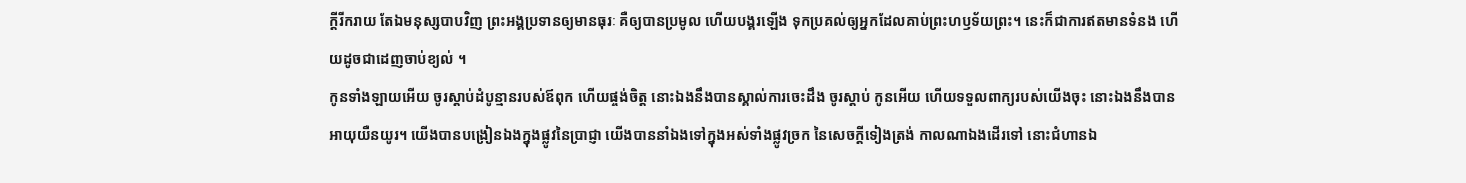ក្ដីរីករាយ តែឯមនុស្សបាបវិញ ព្រះអង្គប្រទានឲ្យមានធុរៈ គឺឲ្យបានប្រមូល ហើយបង្គរឡើង ទុកប្រគល់ឲ្យអ្នកដែលគាប់ព្រះហឫទ័យព្រះ។ នេះក៏ជាការឥតមានទំនង ហើយដូចជាដេញចាប់ខ្យល់ ។
កូនទាំងឡាយអើយ ចូរស្តាប់ដំបូន្មានរបស់ឪពុក ហើយផ្ចង់ចិត្ត នោះឯងនឹងបានស្គាល់ការចេះដឹង ចូរស្តាប់ កូនអើយ ហើយទទួលពាក្យរបស់យើងចុះ នោះឯងនឹងបានអាយុយឺនយូរ។ យើងបានបង្រៀនឯងក្នុងផ្លូវនៃប្រាជ្ញា យើងបាននាំឯងទៅក្នុងអស់ទាំងផ្លូវច្រក នៃសេចក្ដីទៀងត្រង់ កាលណាឯងដើរទៅ នោះជំហានឯ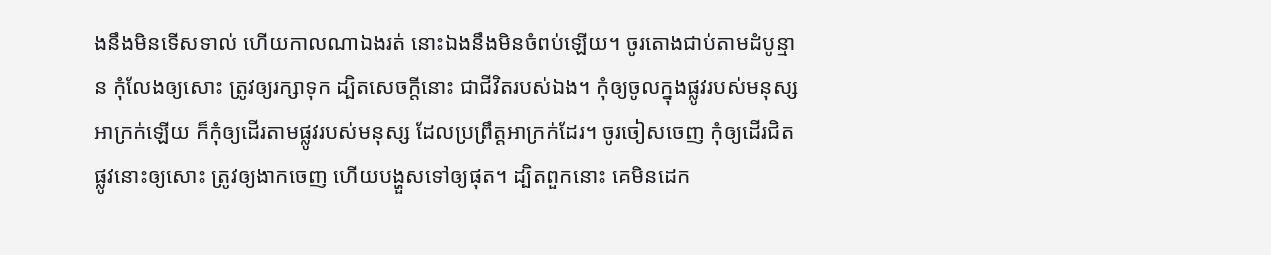ងនឹងមិនទើសទាល់ ហើយកាលណាឯងរត់ នោះឯងនឹងមិនចំពប់ឡើយ។ ចូរតោងជាប់តាមដំបូន្មាន កុំលែងឲ្យសោះ ត្រូវឲ្យរក្សាទុក ដ្បិតសេចក្ដីនោះ ជាជីវិតរបស់ឯង។ កុំឲ្យចូលក្នុងផ្លូវរបស់មនុស្សអាក្រក់ឡើយ ក៏កុំឲ្យដើរតាមផ្លូវរបស់មនុស្ស ដែលប្រព្រឹត្តអាក្រក់ដែរ។ ចូរចៀសចេញ កុំឲ្យដើរជិតផ្លូវនោះឲ្យសោះ ត្រូវឲ្យងាកចេញ ហើយបង្ហួសទៅឲ្យផុត។ ដ្បិតពួកនោះ គេមិនដេក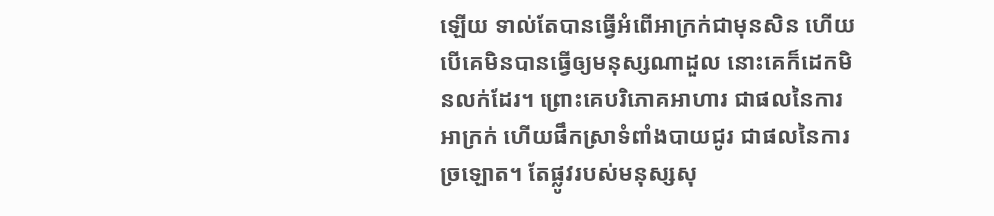ឡើយ ទាល់តែបានធ្វើអំពើអាក្រក់ជាមុនសិន ហើយបើគេមិនបានធ្វើឲ្យមនុស្សណាដួល នោះគេក៏ដេកមិនលក់ដែរ។ ព្រោះគេបរិភោគអាហារ ជាផលនៃការអាក្រក់ ហើយផឹកស្រាទំពាំងបាយជូរ ជាផលនៃការច្រឡោត។ តែផ្លូវរបស់មនុស្សសុ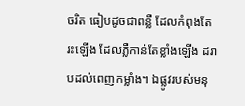ចរិត ធៀបដូចជាពន្លឺ ដែលកំពុងតែរះឡើង ដែលភ្លឺកាន់តែខ្លាំងឡើង ដរាបដល់ពេញកម្លាំង។ ឯផ្លូវរបស់មនុ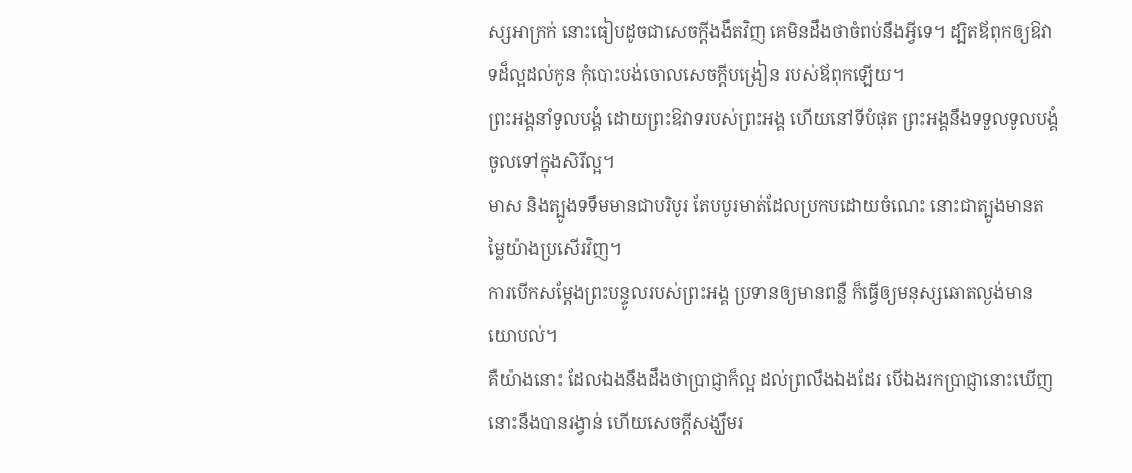ស្សអាក្រក់ នោះធៀបដូចជាសេចក្ដីងងឹតវិញ គេមិនដឹងថាចំពប់នឹងអ្វីទេ។ ដ្បិតឪពុកឲ្យឱវាទដ៏ល្អដល់កូន កុំបោះបង់ចោលសេចក្ដីបង្រៀន របស់ឪពុកឡើយ។
ព្រះអង្គនាំទូលបង្គំ ដោយព្រះឱវាទរបស់ព្រះអង្គ ហើយនៅទីបំផុត ព្រះអង្គនឹងទទួលទូលបង្គំចូលទៅក្នុងសិរីល្អ។
មាស និងត្បូងទទឹមមានជាបរិបូរ តែបបូរមាត់ដែលប្រកបដោយចំណេះ នោះជាត្បូងមានតម្លៃយ៉ាងប្រសើរវិញ។
ការបើកសម្ដែងព្រះបន្ទូលរបស់ព្រះអង្គ ប្រទានឲ្យមានពន្លឺ ក៏ធ្វើឲ្យមនុស្សឆោតល្ងង់មានយោបល់។
គឺយ៉ាងនោះ ដែលឯងនឹងដឹងថាប្រាជ្ញាក៏ល្អ ដល់ព្រលឹងឯងដែរ បើឯងរកប្រាជ្ញានោះឃើញ នោះនឹងបានរង្វាន់ ហើយសេចក្ដីសង្ឃឹមរ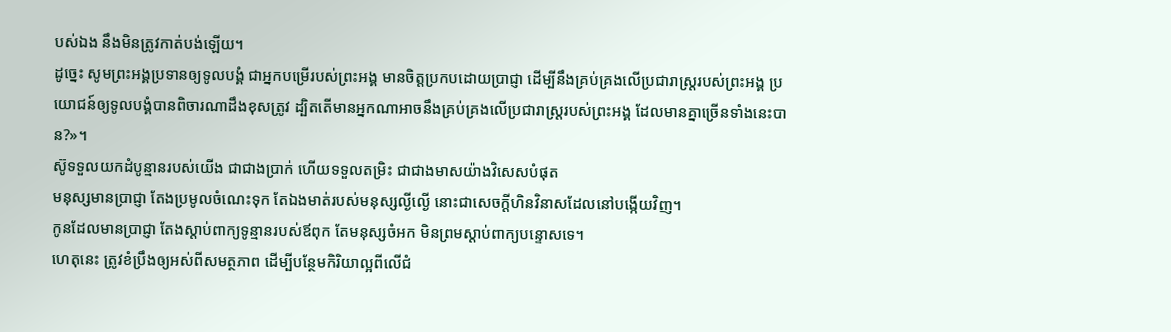បស់ឯង នឹងមិនត្រូវកាត់បង់ឡើយ។
ដូច្នេះ សូមព្រះអង្គប្រទានឲ្យទូលបង្គំ ជាអ្នកបម្រើរបស់ព្រះអង្គ មានចិត្តប្រកបដោយប្រាជ្ញា ដើម្បីនឹងគ្រប់គ្រងលើប្រជារាស្ត្ររបស់ព្រះអង្គ ប្រយោជន៍ឲ្យទូលបង្គំបានពិចារណាដឹងខុសត្រូវ ដ្បិតតើមានអ្នកណាអាចនឹងគ្រប់គ្រងលើប្រជារាស្ត្ររបស់ព្រះអង្គ ដែលមានគ្នាច្រើនទាំងនេះបាន?»។
ស៊ូទទួលយកដំបូន្មានរបស់យើង ជាជាងប្រាក់ ហើយទទួលតម្រិះ ជាជាងមាសយ៉ាងវិសេសបំផុត
មនុស្សមានប្រាជ្ញា តែងប្រមូលចំណេះទុក តែឯងមាត់របស់មនុស្សល្ងីល្ងើ នោះជាសេចក្ដីហិនវិនាសដែលនៅបង្កើយវិញ។
កូនដែលមានប្រាជ្ញា តែងស្តាប់ពាក្យទូន្មានរបស់ឪពុក តែមនុស្សចំអក មិនព្រមស្តាប់ពាក្យបន្ទោសទេ។
ហេតុនេះ ត្រូវខំប្រឹងឲ្យអស់ពីសមត្ថភាព ដើម្បីបន្ថែមកិរិយាល្អពីលើជំ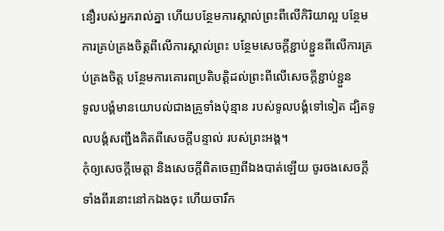នឿរបស់អ្នករាល់គ្នា ហើយបន្ថែមការស្គាល់ព្រះពីលើកិរិយាល្អ បន្ថែមការគ្រប់គ្រងចិត្តពីលើការស្គាល់ព្រះ បន្ថែមសេចក្ដីខ្ជាប់ខ្ជួនពីលើការគ្រប់គ្រងចិត្ត បន្ថែមការគោរពប្រតិបត្តិដល់ព្រះពីលើសេចក្ដីខ្ជាប់ខ្ជួន
ទូលបង្គំមានយោបល់ជាងគ្រូទាំងប៉ុន្មាន របស់ទូលបង្គំទៅទៀត ដ្បិតទូលបង្គំសញ្ជឹងគិតពីសេចក្ដីបន្ទាល់ របស់ព្រះអង្គ។
កុំឲ្យសេចក្ដីមេត្តា និងសេចក្ដីពិតចេញពីឯងបាត់ឡើយ ចូរចងសេចក្ដីទាំងពីរនោះនៅកឯងចុះ ហើយចារឹក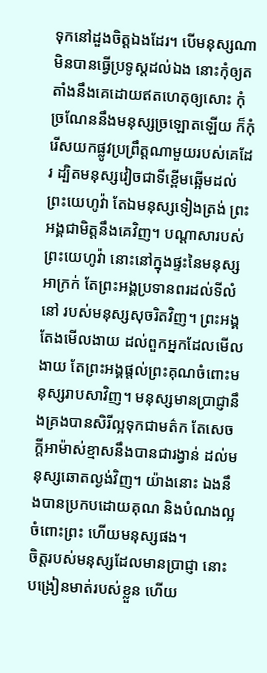ទុកនៅដួងចិត្តឯងដែរ។ បើមនុស្សណាមិនបានធ្វើប្រទូស្តដល់ឯង នោះកុំឲ្យតតាំងនឹងគេដោយឥតហេតុឲ្យសោះ កុំច្រណែននឹងមនុស្សច្រឡោតឡើយ ក៏កុំរើសយកផ្លូវប្រព្រឹត្តណាមួយរបស់គេដែរ ដ្បិតមនុស្សវៀចជាទីខ្ពើមឆ្អើមដល់ព្រះយេហូវ៉ា តែឯមនុស្សទៀងត្រង់ ព្រះអង្គជាមិត្តនឹងគេវិញ។ បណ្ដាសារបស់ព្រះយេហូវ៉ា នោះនៅក្នុងផ្ទះនៃមនុស្សអាក្រក់ តែព្រះអង្គប្រទានពរដល់ទីលំនៅ របស់មនុស្សសុចរិតវិញ។ ព្រះអង្គតែងមើលងាយ ដល់ពួកអ្នកដែលមើលងាយ តែព្រះអង្គផ្តល់ព្រះគុណចំពោះមនុស្សរាបសាវិញ។ មនុស្សមានប្រាជ្ញានឹងគ្រងបានសិរីល្អទុកជាមត៌ក តែសេចក្ដីអាម៉ាស់ខ្មាសនឹងបានជារង្វាន់ ដល់មនុស្សឆោតល្ងង់វិញ។ យ៉ាងនោះ ឯងនឹងបានប្រកបដោយគុណ និងបំណងល្អចំពោះព្រះ ហើយមនុស្សផង។
ចិត្តរបស់មនុស្សដែលមានប្រាជ្ញា នោះបង្រៀនមាត់របស់ខ្លួន ហើយ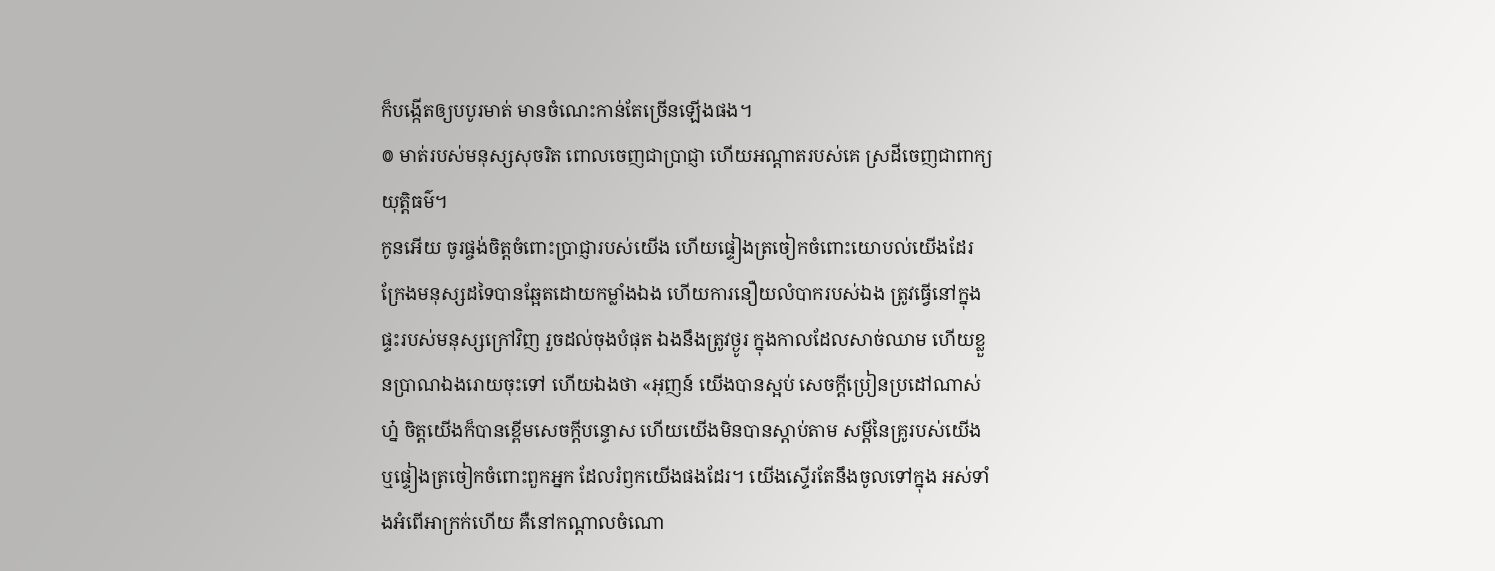ក៏បង្កើតឲ្យបបូរមាត់ មានចំណេះកាន់តែច្រើនឡើងផង។
៙ មាត់របស់មនុស្សសុចរិត ពោលចេញជាប្រាជ្ញា ហើយអណ្ដាតរបស់គេ ស្រដីចេញជាពាក្យយុត្តិធម៌។
កូនអើយ ចូរផ្ចង់ចិត្តចំពោះប្រាជ្ញារបស់យើង ហើយផ្ទៀងត្រចៀកចំពោះយោបល់យើងដែរ ក្រែងមនុស្សដទៃបានឆ្អែតដោយកម្លាំងឯង ហើយការនឿយលំបាករបស់ឯង ត្រូវធ្វើនៅក្នុងផ្ទះរបស់មនុស្សក្រៅវិញ រួចដល់ចុងបំផុត ឯងនឹងត្រូវថ្ងូរ ក្នុងកាលដែលសាច់ឈាម ហើយខ្លួនប្រាណឯងរោយចុះទៅ ហើយឯងថា «អុញន៍ យើងបានស្អប់ សេចក្ដីប្រៀនប្រដៅណាស់ហ្ន៎ ចិត្តយើងក៏បានខ្ពើមសេចក្ដីបន្ទោស ហើយយើងមិនបានស្តាប់តាម សម្ដីនៃគ្រូរបស់យើង ឬផ្ទៀងត្រចៀកចំពោះពួកអ្នក ដែលរំឭកយើងផងដែរ។ យើងស្ទើរតែនឹងចូលទៅក្នុង អស់ទាំងអំពើអាក្រក់ហើយ គឺនៅកណ្ដាលចំណោ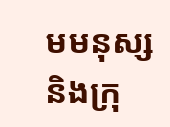មមនុស្ស និងក្រុ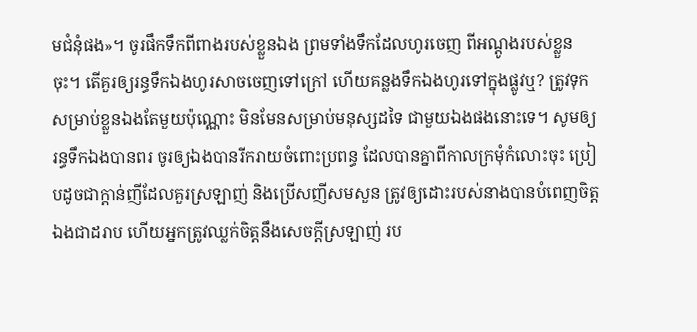មជំនុំផង»។ ចូរផឹកទឹកពីពាងរបស់ខ្លួនឯង ព្រមទាំងទឹកដែលហូរចេញ ពីអណ្តូងរបស់ខ្លួនចុះ។ តើគួរឲ្យរន្ធទឹកឯងហូរសាចចេញទៅក្រៅ ហើយគន្លងទឹកឯងហូរទៅក្នុងផ្លូវឬ? ត្រូវទុកសម្រាប់ខ្លួនឯងតែមួយប៉ុណ្ណោះ មិនមែនសម្រាប់មនុស្សដទៃ ជាមួយឯងផងនោះទេ។ សូមឲ្យរន្ធទឹកឯងបានពរ ចូរឲ្យឯងបានរីករាយចំពោះប្រពន្ធ ដែលបានគ្នាពីកាលក្រមុំកំលោះចុះ ប្រៀបដូចជាក្តាន់ញីដែលគួរស្រឡាញ់ និងប្រើសញីសមសួន ត្រូវឲ្យដោះរបស់នាងបានបំពេញចិត្តឯងជាដរាប ហើយអ្នកត្រូវឈ្លក់ចិត្តនឹងសេចក្ដីស្រឡាញ់ រប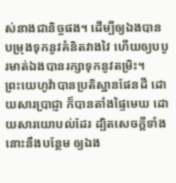ស់នាងជានិច្ចផង។ ដើម្បីឲ្យឯងបានបម្រុងទុកនូវគំនិតវាងវៃ ហើយឲ្យបបូរមាត់ឯងបានរក្សាទុកនូវតម្រិះ។
ព្រះយេហូវ៉ាបានប្រតិស្ឋានផែនដី ដោយសារប្រាជ្ញា ក៏បានតាំងផ្ទៃមេឃ ដោយសារយោបល់ដែរ ដ្បិតសេចក្ដីទាំងនោះនឹងបន្ថែម ឲ្យឯង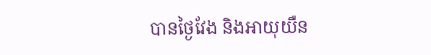បានថ្ងៃវែង និងអាយុយឺន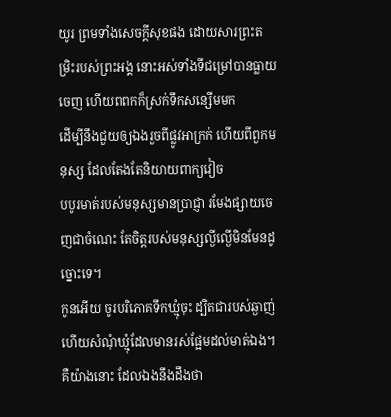យូរ ព្រមទាំងសេចក្ដីសុខផង ដោយសារព្រះតម្រិះរបស់ព្រះអង្គ នោះអស់ទាំងទីជម្រៅបានធ្លាយចេញ ហើយពពកក៏ស្រក់ទឹកសន្សើមមក
ដើម្បីនឹងជួយឲ្យឯងរួចពីផ្លូវអាក្រក់ ហើយពីពួកមនុស្ស ដែលតែងតែនិយាយពាក្យវៀច
បបូរមាត់របស់មនុស្សមានប្រាជ្ញា រមែងផ្សាយចេញជាចំណេះ តែចិត្តរបស់មនុស្សល្ងីល្ងើមិនមែនដូច្នោះទេ។
កូនអើយ ចូរបរិភោគទឹកឃ្មុំចុះ ដ្បិតជារបស់ឆ្ងាញ់ ហើយសំណុំឃ្មុំដែលមានរស់ផ្អែមដល់មាត់ឯង។ គឺយ៉ាងនោះ ដែលឯងនឹងដឹងថា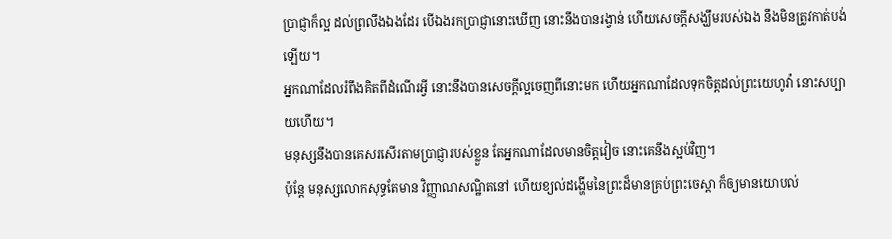ប្រាជ្ញាក៏ល្អ ដល់ព្រលឹងឯងដែរ បើឯងរកប្រាជ្ញានោះឃើញ នោះនឹងបានរង្វាន់ ហើយសេចក្ដីសង្ឃឹមរបស់ឯង នឹងមិនត្រូវកាត់បង់ឡើយ។
អ្នកណាដែលរំពឹងគិតពីដំណើរអ្វី នោះនឹងបានសេចក្ដីល្អចេញពីនោះមក ហើយអ្នកណាដែលទុកចិត្តដល់ព្រះយេហូវ៉ា នោះសប្បាយហើយ។
មនុស្សនឹងបានគេសរសើរតាមប្រាជ្ញារបស់ខ្លួន តែអ្នកណាដែលមានចិត្តវៀច នោះគេនឹងស្អប់វិញ។
ប៉ុន្តែ មនុស្សលោកសុទ្ធតែមាន វិញ្ញាណសណ្ឋិតនៅ ហើយខ្យល់ដង្ហើមនៃព្រះដ៏មានគ្រប់ព្រះចេស្តា ក៏ឲ្យមានយោបល់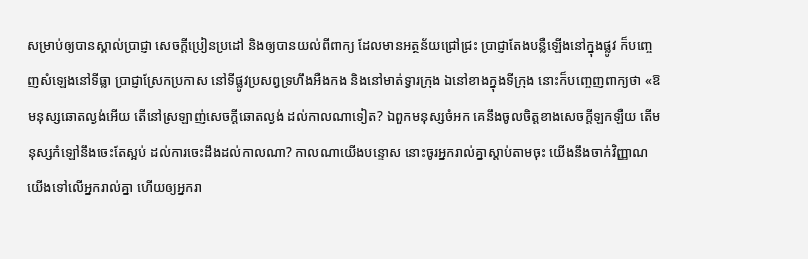សម្រាប់ឲ្យបានស្គាល់ប្រាជ្ញា សេចក្ដីប្រៀនប្រដៅ និងឲ្យបានយល់ពីពាក្យ ដែលមានអត្ថន័យជ្រៅជ្រះ ប្រាជ្ញាតែងបន្លឺឡើងនៅក្នុងផ្លូវ ក៏បញ្ចេញសំឡេងនៅទីធ្លា ប្រាជ្ញាស្រែកប្រកាស នៅទីផ្លូវប្រសព្វទ្រហឹងអឺងកង និងនៅមាត់ទ្វារក្រុង ឯនៅខាងក្នុងទីក្រុង នោះក៏បញ្ចេញពាក្យថា «ឱមនុស្សឆោតល្ងង់អើយ តើនៅស្រឡាញ់សេចក្ដីឆោតល្ងង់ ដល់កាលណាទៀត? ឯពួកមនុស្សចំអក គេនឹងចូលចិត្តខាងសេចក្ដីឡកឡឺយ តើមនុស្សកំឡៅនឹងចេះតែស្អប់ ដល់ការចេះដឹងដល់កាលណា? កាលណាយើងបន្ទោស នោះចូរអ្នករាល់គ្នាស្តាប់តាមចុះ យើងនឹងចាក់វិញ្ញាណយើងទៅលើអ្នករាល់គ្នា ហើយឲ្យអ្នករា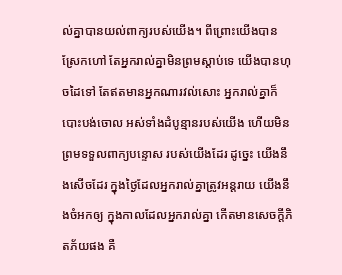ល់គ្នាបានយល់ពាក្យរបស់យើង។ ពីព្រោះយើងបានស្រែកហៅ តែអ្នករាល់គ្នាមិនព្រមស្តាប់ទេ យើងបានហុចដៃទៅ តែឥតមានអ្នកណារវល់សោះ អ្នករាល់គ្នាក៏បោះបង់ចោល អស់ទាំងដំបូន្មានរបស់យើង ហើយមិនព្រមទទួលពាក្យបន្ទោស របស់យើងដែរ ដូច្នេះ យើងនឹងសើចដែរ ក្នុងថ្ងៃដែលអ្នករាល់គ្នាត្រូវអន្តរាយ យើងនឹងចំអកឲ្យ ក្នុងកាលដែលអ្នករាល់គ្នា កើតមានសេចក្ដីភិតភ័យផង គឺ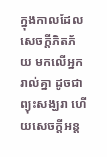ក្នុងកាលដែលសេចក្ដីភិតភ័យ មកលើអ្នករាល់គ្នា ដូចជាព្យុះសង្ឃរា ហើយសេចក្ដីអន្ត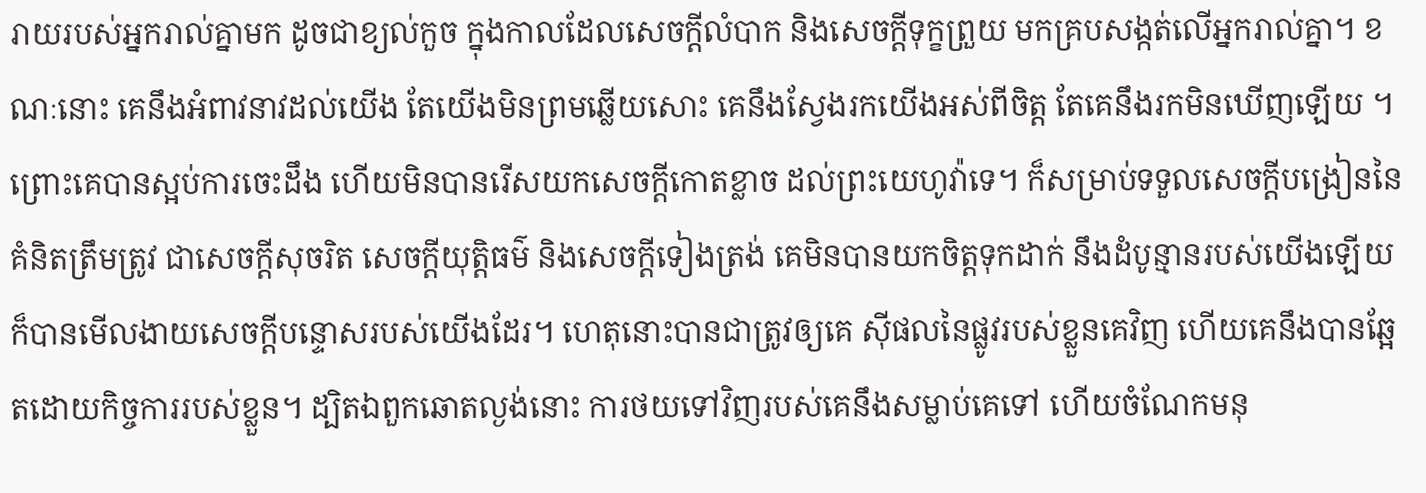រាយរបស់អ្នករាល់គ្នាមក ដូចជាខ្យល់កួច ក្នុងកាលដែលសេចក្ដីលំបាក និងសេចក្ដីទុក្ខព្រួយ មកគ្របសង្កត់លើអ្នករាល់គ្នា។ ខណៈនោះ គេនឹងអំពាវនាវដល់យើង តែយើងមិនព្រមឆ្លើយសោះ គេនឹងស្វែងរកយើងអស់ពីចិត្ត តែគេនឹងរកមិនឃើញឡើយ ។ ព្រោះគេបានស្អប់ការចេះដឹង ហើយមិនបានរើសយកសេចក្ដីកោតខ្លាច ដល់ព្រះយេហូវ៉ាទេ។ ក៏សម្រាប់ទទួលសេចក្ដីបង្រៀននៃគំនិតត្រឹមត្រូវ ជាសេចក្ដីសុចរិត សេចក្ដីយុត្តិធម៌ និងសេចក្ដីទៀងត្រង់ គេមិនបានយកចិត្តទុកដាក់ នឹងដំបូន្មានរបស់យើងឡើយ ក៏បានមើលងាយសេចក្ដីបន្ទោសរបស់យើងដែរ។ ហេតុនោះបានជាត្រូវឲ្យគេ ស៊ីផលនៃផ្លូវរបស់ខ្លួនគេវិញ ហើយគេនឹងបានឆ្អែតដោយកិច្ចការរបស់ខ្លួន។ ដ្បិតឯពួកឆោតល្ងង់នោះ ការថយទៅវិញរបស់គេនឹងសម្លាប់គេទៅ ហើយចំណែកមនុ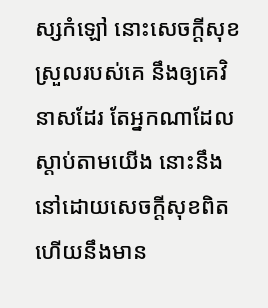ស្សកំឡៅ នោះសេចក្ដីសុខស្រួលរបស់គេ នឹងឲ្យគេវិនាសដែរ តែអ្នកណាដែលស្តាប់តាមយើង នោះនឹងនៅដោយសេចក្ដីសុខពិត ហើយនឹងមាន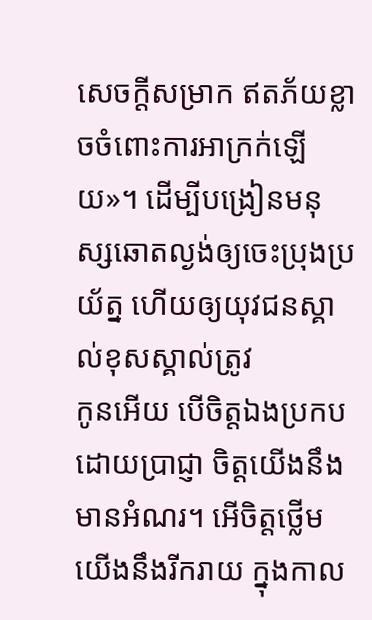សេចក្ដីសម្រាក ឥតភ័យខ្លាចចំពោះការអាក្រក់ឡើយ»។ ដើម្បីបង្រៀនមនុស្សឆោតល្ងង់ឲ្យចេះប្រុងប្រយ័ត្ន ហើយឲ្យយុវជនស្គាល់ខុសស្គាល់ត្រូវ
កូនអើយ បើចិត្តឯងប្រកបដោយប្រាជ្ញា ចិត្តយើងនឹងមានអំណរ។ អើចិត្តថ្លើមយើងនឹងរីករាយ ក្នុងកាល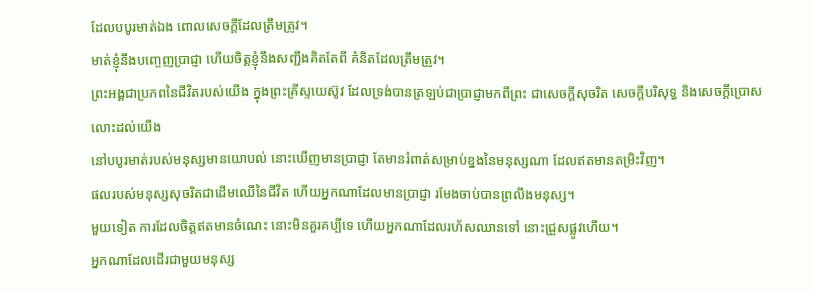ដែលបបូរមាត់ឯង ពោលសេចក្ដីដែលត្រឹមត្រូវ។
មាត់ខ្ញុំនឹងបញ្ចេញប្រាជ្ញា ហើយចិត្តខ្ញុំនឹងសញ្ជឹងគិតតែពី គំនិតដែលត្រឹមត្រូវ។
ព្រះអង្គជាប្រភពនៃជីវិតរបស់យើង ក្នុងព្រះគ្រីស្ទយេស៊ូវ ដែលទ្រង់បានត្រឡប់ជាប្រាជ្ញាមកពីព្រះ ជាសេចក្តីសុចរិត សេចក្តីបរិសុទ្ធ និងសេចក្តីប្រោសលោះដល់យើង
នៅបបូរមាត់របស់មនុស្សមានយោបល់ នោះឃើញមានប្រាជ្ញា តែមានរំពាត់សម្រាប់ខ្នងនៃមនុស្សណា ដែលឥតមានតម្រិះវិញ។
ផលរបស់មនុស្សសុចរិតជាដើមឈើនៃជីវិត ហើយអ្នកណាដែលមានប្រាជ្ញា រមែងចាប់បានព្រលឹងមនុស្ស។
មួយទៀត ការដែលចិត្តឥតមានចំណេះ នោះមិនគួរគប្បីទេ ហើយអ្នកណាដែលរហ័សឈានទៅ នោះជ្រួសផ្លូវហើយ។
អ្នកណាដែលដើរជាមួយមនុស្ស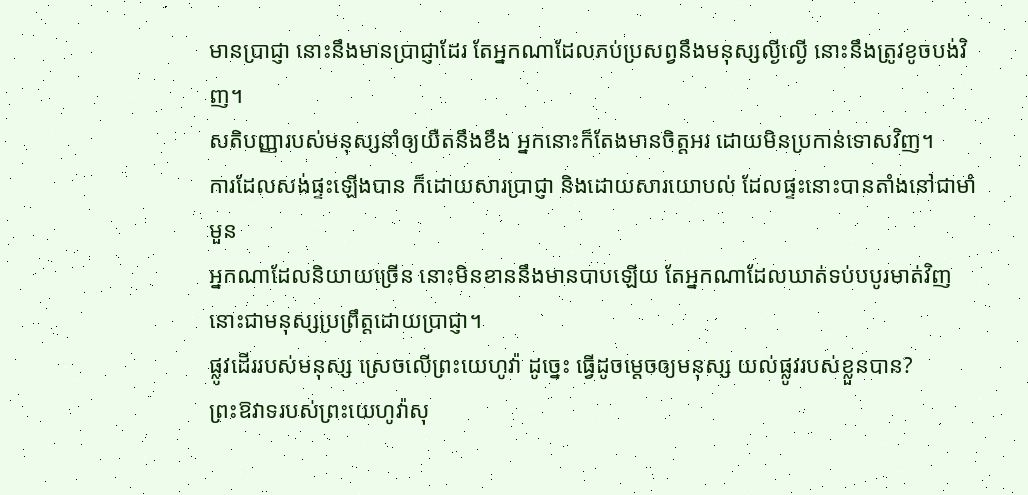មានប្រាជ្ញា នោះនឹងមានប្រាជ្ញាដែរ តែអ្នកណាដែលភប់ប្រសព្វនឹងមនុស្សល្ងីល្ងើ នោះនឹងត្រូវខូចបង់វិញ។
សតិបញ្ញារបស់មនុស្សនាំឲ្យយឺតនឹងខឹង អ្នកនោះក៏តែងមានចិត្តអរ ដោយមិនប្រកាន់ទោសវិញ។
ការដែលសង់ផ្ទះឡើងបាន ក៏ដោយសារប្រាជ្ញា និងដោយសារយោបល់ ដែលផ្ទះនោះបានតាំងនៅជាមាំមួន
អ្នកណាដែលនិយាយច្រើន នោះមិនខាននឹងមានបាបឡើយ តែអ្នកណាដែលឃាត់ទប់បបូរមាត់វិញ នោះជាមនុស្សប្រព្រឹត្តដោយប្រាជ្ញា។
ផ្លូវដើររបស់មនុស្ស ស្រេចលើព្រះយេហូវ៉ា ដូច្នេះ ធ្វើដូចម្តេចឲ្យមនុស្ស យល់ផ្លូវរបស់ខ្លួនបាន?
ព្រះឱវាទរបស់ព្រះយេហូវ៉ាសុ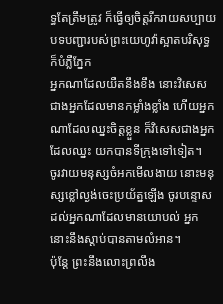ទ្ធតែត្រឹមត្រូវ ក៏ធ្វើឲ្យចិត្តរីករាយសប្បាយ បទបញ្ជារបស់ព្រះយេហូវ៉ាស្អាតបរិសុទ្ធ ក៏បំភ្លឺភ្នែក
អ្នកណាដែលយឺតនឹងខឹង នោះវិសេសជាងអ្នកដែលមានកម្លាំងខ្លាំង ហើយអ្នកណាដែលឈ្នះចិត្តខ្លួន ក៏វិសេសជាងអ្នកដែលឈ្នះ យកបានទីក្រុងទៅទៀត។
ចូរវាយមនុស្សចំអកមើលងាយ នោះមនុស្សខ្លៅល្ងង់ចេះប្រយ័ត្នឡើង ចូរបន្ទោសដល់អ្នកណាដែលមានយោបល់ អ្នកនោះនឹងស្តាប់បានតាមលំអាន។
ប៉ុន្តែ ព្រះនឹងលោះព្រលឹង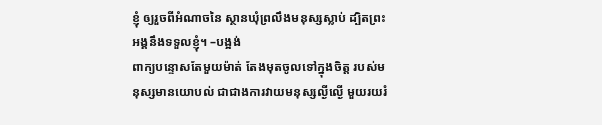ខ្ញុំ ឲ្យរួចពីអំណាចនៃ ស្ថានឃុំព្រលឹងមនុស្សស្លាប់ ដ្បិតព្រះអង្គនឹងទទួលខ្ញុំ។ –បង្អង់
ពាក្យបន្ទោសតែមួយម៉ាត់ តែងមុតចូលទៅក្នុងចិត្ត របស់មនុស្សមានយោបល់ ជាជាងការវាយមនុស្សល្ងីល្ងើ មួយរយរំ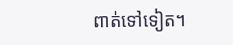ពាត់ទៅទៀត។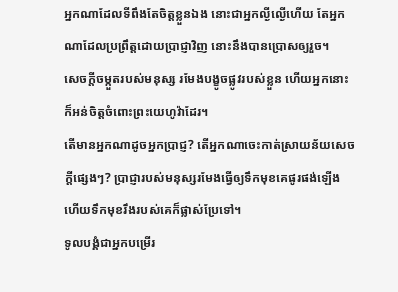អ្នកណាដែលទីពឹងតែចិត្តខ្លួនឯង នោះជាអ្នកល្ងីល្ងើហើយ តែអ្នកណាដែលប្រព្រឹត្តដោយប្រាជ្ញាវិញ នោះនឹងបានប្រោសឲ្យរួច។
សេចក្ដីចម្កួតរបស់មនុស្ស រមែងបង្ខូចផ្លូវរបស់ខ្លួន ហើយអ្នកនោះក៏អន់ចិត្តចំពោះព្រះយេហូវ៉ាដែរ។
តើមានអ្នកណាដូចអ្នកប្រាជ្ញ? តើអ្នកណាចេះកាត់ស្រាយន័យសេចក្ដីផ្សេងៗ? ប្រាជ្ញារបស់មនុស្សរមែងធ្វើឲ្យទឹកមុខគេផូរផង់ឡើង ហើយទឹកមុខរឹងរបស់គេក៏ផ្លាស់ប្រែទៅ។
ទូលបង្គំជាអ្នកបម្រើរ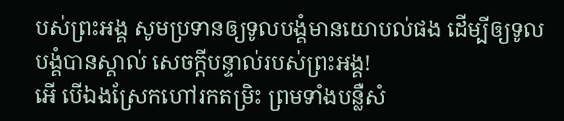បស់ព្រះអង្គ សូមប្រទានឲ្យទូលបង្គំមានយោបល់ផង ដើម្បីឲ្យទូលបង្គំបានស្គាល់ សេចក្ដីបន្ទាល់របស់ព្រះអង្គ!
អើ បើឯងស្រែកហៅរកតម្រិះ ព្រមទាំងបន្លឺសំ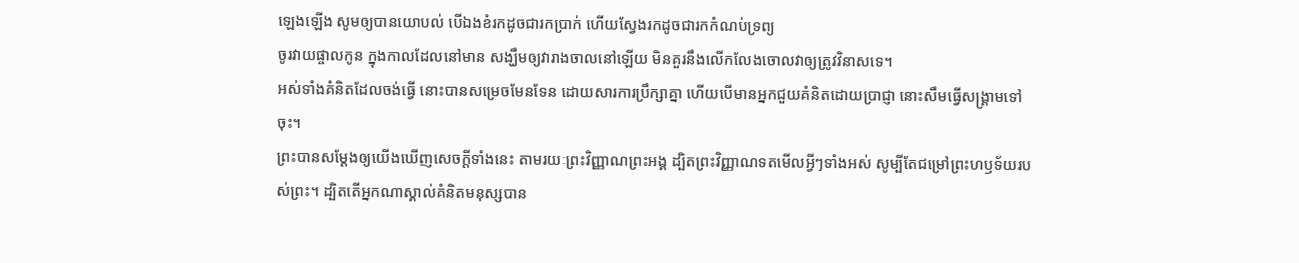ឡេងឡើង សូមឲ្យបានយោបល់ បើឯងខំរកដូចជារកប្រាក់ ហើយស្វែងរកដូចជារកកំណប់ទ្រព្យ
ចូរវាយផ្ចាលកូន ក្នុងកាលដែលនៅមាន សង្ឃឹមឲ្យវារាងចាលនៅឡើយ មិនគួរនឹងលើកលែងចោលវាឲ្យត្រូវវិនាសទេ។
អស់ទាំងគំនិតដែលចង់ធ្វើ នោះបានសម្រេចមែនទែន ដោយសារការប្រឹក្សាគ្នា ហើយបើមានអ្នកជួយគំនិតដោយប្រាជ្ញា នោះសឹមធ្វើសង្គ្រាមទៅចុះ។
ព្រះបានសម្ដែងឲ្យយើងឃើញសេចក្តីទាំងនេះ តាមរយៈព្រះវិញ្ញាណព្រះអង្គ ដ្បិតព្រះវិញ្ញាណទតមើលអ្វីៗទាំងអស់ សូម្បីតែជម្រៅព្រះហឫទ័យរបស់ព្រះ។ ដ្បិតតើអ្នកណាស្គាល់គំនិតមនុស្សបាន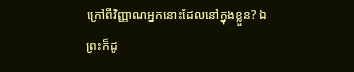ក្រៅពីវិញ្ញាណអ្នកនោះដែលនៅក្នុងខ្លួន? ឯព្រះក៏ដូ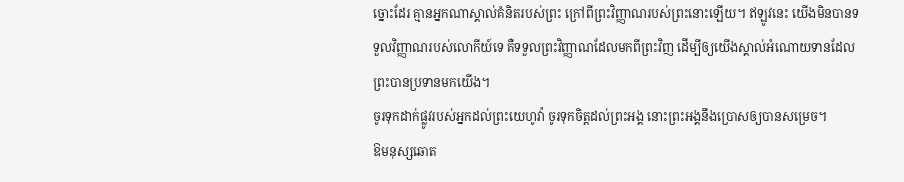ច្នោះដែរ គ្មានអ្នកណាស្គាល់គំនិតរបស់ព្រះ ក្រៅពីព្រះវិញ្ញាណរបស់ព្រះនោះឡើយ។ ឥឡូវនេះ យើងមិនបានទទួលវិញ្ញាណរបស់លោកីយ៍ទេ គឺទទួលព្រះវិញ្ញាណដែលមកពីព្រះវិញ ដើម្បីឲ្យយើងស្គាល់អំណោយទានដែលព្រះបានប្រទានមកយើង។
ចូរទុកដាក់ផ្លូវរបស់អ្នកដល់ព្រះយេហូវ៉ា ចូរទុកចិត្តដល់ព្រះអង្គ នោះព្រះអង្គនឹងប្រោសឲ្យបានសម្រេច។
ឱមនុស្សឆោត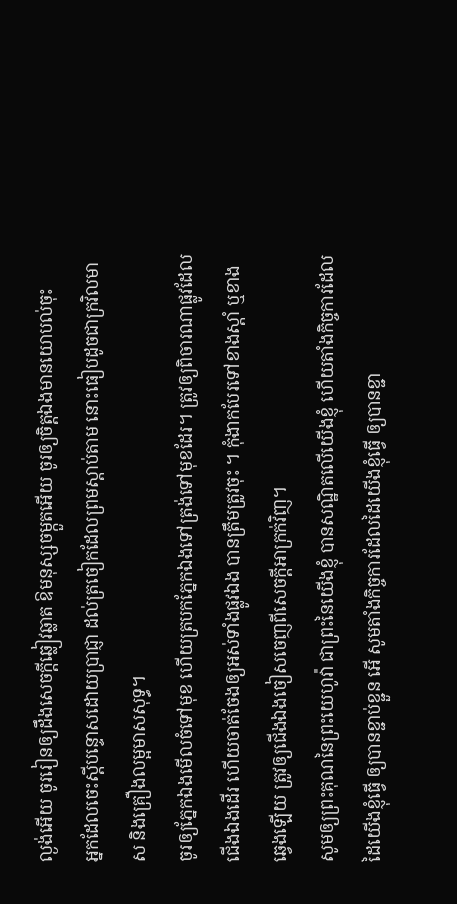ល្ងង់អើយ ចូររៀនឲ្យដឹងសេចក្ដីឆ្លៀវឆ្លាត ឱមនុស្សចម្កួតអើយ ចូរឲ្យចិត្តឯងមានយោបល់ចុះ
អ្នកដែលចេះស្តីបន្ទោសដោយប្រាជ្ញា ដល់ត្រចៀកដែលព្រមស្តាប់តាម នោះធៀបដូចជាក្រវិលមាស និងគ្រឿងលម្អមាសសុទ្ធ។
ចូរឲ្យភ្នែកឯងមើលចំទៅមុខ ហើយត្របកភ្នែកឯងទៅត្រង់ទៅមុខដែរ។ ត្រូវឲ្យពិចារណាផ្លូវដែលជើងឯងដើរ ហើយចាត់ចែងឲ្យអស់ទាំងផ្លូវឯង បានត្រឹមត្រូវចុះ ។ កុំងាកបែរទៅខាងស្តាំ ឬខាងឆ្វេងឡើយ ត្រូវឲ្យជើងឯងចៀសចេញពីសេចក្ដីអាក្រក់វិញ។
សូមឲ្យព្រះគុណនៃព្រះយេហូវ៉ា ជាព្រះនៃយើងខ្ញុំ បានសណ្ឋិតលើយើងខ្ញុំ ហើយតាំងកិច្ចការដែលដៃយើងខ្ញុំធ្វើ ឲ្យបានខ្ជាប់ខ្ជួន អើ សូមតាំងកិច្ចការដែលដៃយើងខ្ញុំធ្វើ ឲ្យបានខ្ជា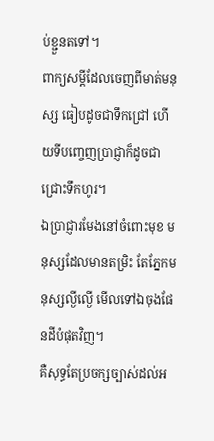ប់ខ្ជួនតទៅ។
ពាក្យសម្ដីដែលចេញពីមាត់មនុស្ស ធៀបដូចជាទឹកជ្រៅ ហើយទីបញ្ចេញប្រាជ្ញាក៏ដូចជាជ្រោះទឹកហូរ។
ឯប្រាជ្ញារមែងនៅចំពោះមុខ មនុស្សដែលមានតម្រិះ តែភ្នែកមនុស្សល្ងីល្ងើ មើលទៅឯចុងផែនដីបំផុតវិញ។
គឺសុទ្ធតែប្រចក្សច្បាស់ដល់អ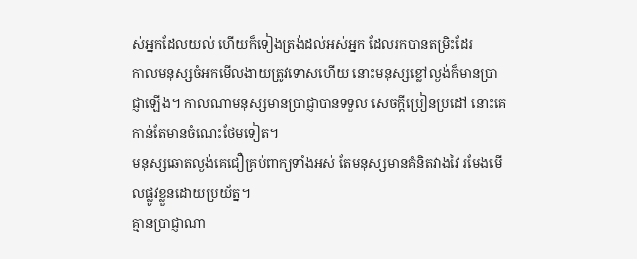ស់អ្នកដែលយល់ ហើយក៏ទៀងត្រង់ដល់អស់អ្នក ដែលរកបានតម្រិះដែរ
កាលមនុស្សចំអកមើលងាយត្រូវទោសហើយ នោះមនុស្សខ្លៅល្ងង់ក៏មានប្រាជ្ញាឡើង។ កាលណាមនុស្សមានប្រាជ្ញាបានទទួល សេចក្ដីប្រៀនប្រដៅ នោះគេកាន់តែមានចំណេះថែមទៀត។
មនុស្សឆោតល្ងង់គេជឿគ្រប់ពាក្យទាំងអស់ តែមនុស្សមានគំនិតវាងវៃ រមែងមើលផ្លូវខ្លួនដោយប្រយ័ត្ន។
គ្មានប្រាជ្ញាណា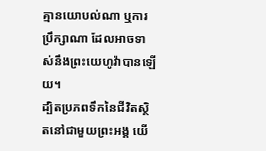គ្មានយោបល់ណា ឬការប្រឹក្សាណា ដែលអាចទាស់នឹងព្រះយេហូវ៉ាបានឡើយ។
ដ្បិតប្រភពទឹកនៃជីវិតស្ថិតនៅជាមួយព្រះអង្គ យើ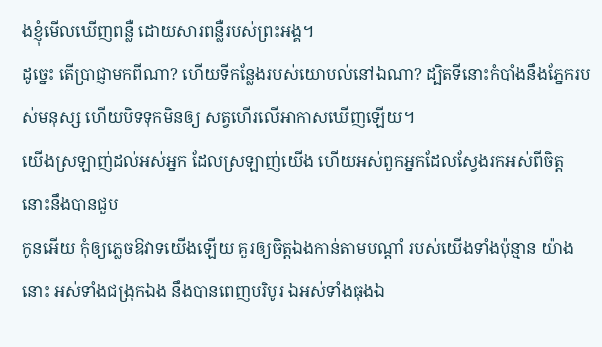ងខ្ញុំមើលឃើញពន្លឺ ដោយសារពន្លឺរបស់ព្រះអង្គ។
ដូច្នេះ តើប្រាជ្ញាមកពីណា? ហើយទីកន្លែងរបស់យោបល់នៅឯណា? ដ្បិតទីនោះកំបាំងនឹងភ្នែករបស់មនុស្ស ហើយបិទទុកមិនឲ្យ សត្វហើរលើអាកាសឃើញឡើយ។
យើងស្រឡាញ់ដល់អស់អ្នក ដែលស្រឡាញ់យើង ហើយអស់ពួកអ្នកដែលស្វែងរកអស់ពីចិត្ត នោះនឹងបានជួប
កូនអើយ កុំឲ្យភ្លេចឱវាទយើងឡើយ គួរឲ្យចិត្តឯងកាន់តាមបណ្ដាំ របស់យើងទាំងប៉ុន្មាន យ៉ាងនោះ អស់ទាំងជង្រុកឯង នឹងបានពេញបរិបូរ ឯអស់ទាំងធុងឯ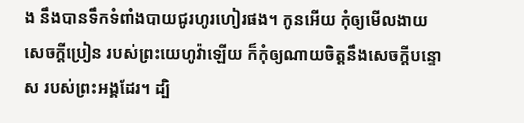ង នឹងបានទឹកទំពាំងបាយជូរហូរហៀរផង។ កូនអើយ កុំឲ្យមើលងាយសេចក្ដីប្រៀន របស់ព្រះយេហូវ៉ាឡើយ ក៏កុំឲ្យណាយចិត្តនឹងសេចក្ដីបន្ទោស របស់ព្រះអង្គដែរ។ ដ្បិ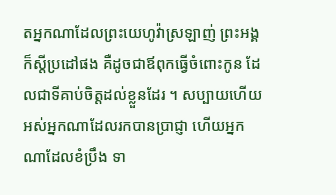តអ្នកណាដែលព្រះយេហូវ៉ាស្រឡាញ់ ព្រះអង្គក៏ស្តីប្រដៅផង គឺដូចជាឪពុកធ្វើចំពោះកូន ដែលជាទីគាប់ចិត្តដល់ខ្លួនដែរ ។ សប្បាយហើយ អស់អ្នកណាដែលរកបានប្រាជ្ញា ហើយអ្នកណាដែលខំប្រឹង ទា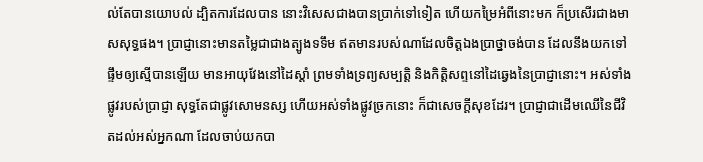ល់តែបានយោបល់ ដ្បិតការដែលបាន នោះវិសេសជាងបានប្រាក់ទៅទៀត ហើយកម្រៃអំពីនោះមក ក៏ប្រសើរជាងមាសសុទ្ធផង។ ប្រាជ្ញានោះមានតម្លៃជាជាងត្បូងទទឹម ឥតមានរបស់ណាដែលចិត្តឯងប្រាថ្នាចង់បាន ដែលនឹងយកទៅផ្ទឹមឲ្យស្មើបានឡើយ មានអាយុវែងនៅដៃស្តាំ ព្រមទាំងទ្រព្យសម្បត្តិ និងកិត្តិសព្ទនៅដៃឆ្វេងនៃប្រាជ្ញានោះ។ អស់ទាំងផ្លូវរបស់ប្រាជ្ញា សុទ្ធតែជាផ្លូវសោមនស្ស ហើយអស់ទាំងផ្លូវច្រកនោះ ក៏ជាសេចក្ដីសុខដែរ។ ប្រាជ្ញាជាដើមឈើនៃជីវិតដល់អស់អ្នកណា ដែលចាប់យកបា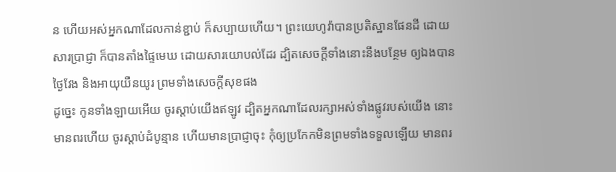ន ហើយអស់អ្នកណាដែលកាន់ខ្ជាប់ ក៏សប្បាយហើយ។ ព្រះយេហូវ៉ាបានប្រតិស្ឋានផែនដី ដោយសារប្រាជ្ញា ក៏បានតាំងផ្ទៃមេឃ ដោយសារយោបល់ដែរ ដ្បិតសេចក្ដីទាំងនោះនឹងបន្ថែម ឲ្យឯងបានថ្ងៃវែង និងអាយុយឺនយូរ ព្រមទាំងសេចក្ដីសុខផង
ដូច្នេះ កូនទាំងឡាយអើយ ចូរស្តាប់យើងឥឡូវ ដ្បិតអ្នកណាដែលរក្សាអស់ទាំងផ្លូវរបស់យើង នោះមានពរហើយ ចូរស្តាប់ដំបូន្មាន ហើយមានប្រាជ្ញាចុះ កុំឲ្យប្រកែកមិនព្រមទាំងទទួលឡើយ មានពរ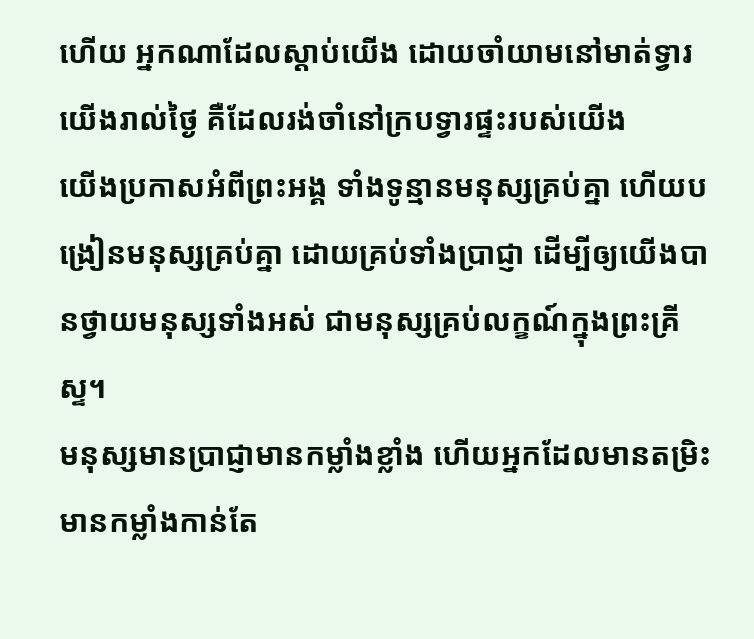ហើយ អ្នកណាដែលស្តាប់យើង ដោយចាំយាមនៅមាត់ទ្វារយើងរាល់ថ្ងៃ គឺដែលរង់ចាំនៅក្របទ្វារផ្ទះរបស់យើង
យើងប្រកាសអំពីព្រះអង្គ ទាំងទូន្មានមនុស្សគ្រប់គ្នា ហើយបង្រៀនមនុស្សគ្រប់គ្នា ដោយគ្រប់ទាំងប្រាជ្ញា ដើម្បីឲ្យយើងបានថ្វាយមនុស្សទាំងអស់ ជាមនុស្សគ្រប់លក្ខណ៍ក្នុងព្រះគ្រីស្ទ។
មនុស្សមានប្រាជ្ញាមានកម្លាំងខ្លាំង ហើយអ្នកដែលមានតម្រិះ មានកម្លាំងកាន់តែ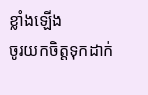ខ្លាំងឡើង
ចូរយកចិត្តទុកដាក់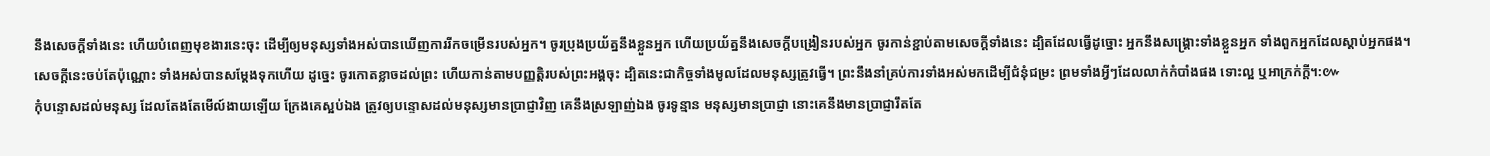នឹងសេចក្ដីទាំងនេះ ហើយបំពេញមុខងារនេះចុះ ដើម្បីឲ្យមនុស្សទាំងអស់បានឃើញការរីកចម្រើនរបស់អ្នក។ ចូរប្រុងប្រយ័ត្ននឹងខ្លួនអ្នក ហើយប្រយ័ត្ននឹងសេចក្ដីបង្រៀនរបស់អ្នក ចូរកាន់ខ្ជាប់តាមសេចក្ដីទាំងនេះ ដ្បិតដែលធ្វើដូច្នោះ អ្នកនឹងសង្គ្រោះទាំងខ្លួនអ្នក ទាំងពួកអ្នកដែលស្តាប់អ្នកផង។
សេចក្ដីនេះចប់តែប៉ុណ្ណោះ ទាំងអស់បានសម្ដែងទុកហើយ ដូច្នេះ ចូរកោតខ្លាចដល់ព្រះ ហើយកាន់តាមបញ្ញត្តិរបស់ព្រះអង្គចុះ ដ្បិតនេះជាកិច្ចទាំងមូលដែលមនុស្សត្រូវធ្វើ។ ព្រះនឹងនាំគ្រប់ការទាំងអស់មកដើម្បីជំនុំជម្រះ ព្រមទាំងអ្វីៗដែលលាក់កំបាំងផង ទោះល្អ ឬអាក្រក់ក្តី។:៚
កុំបន្ទោសដល់មនុស្ស ដែលតែងតែមើល៍ងាយឡើយ ក្រែងគេស្អប់ឯង ត្រូវឲ្យបន្ទោសដល់មនុស្សមានប្រាជ្ញាវិញ គេនឹងស្រឡាញ់ឯង ចូរទូន្មាន មនុស្សមានប្រាជ្ញា នោះគេនឹងមានប្រាជ្ញារឹតតែ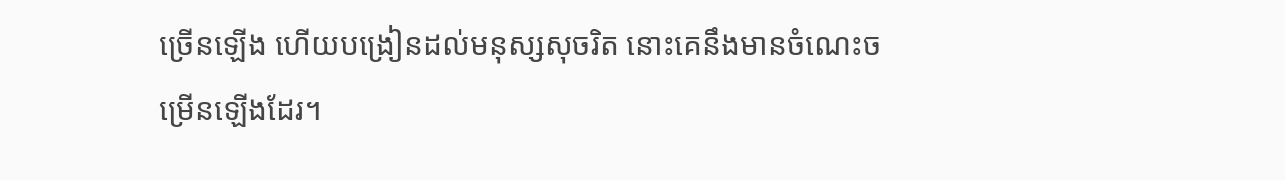ច្រើនឡើង ហើយបង្រៀនដល់មនុស្សសុចរិត នោះគេនឹងមានចំណេះចម្រើនឡើងដែរ។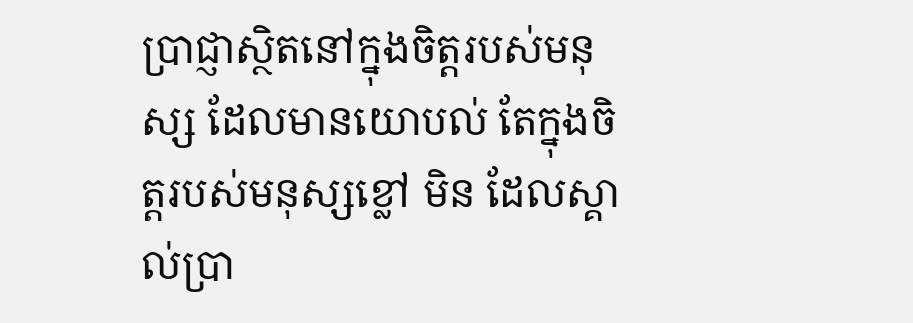ប្រាជ្ញាស្ថិតនៅក្នុងចិត្តរបស់មនុស្ស ដែលមានយោបល់ តែក្នុងចិត្តរបស់មនុស្សខ្លៅ មិន ដែលស្គាល់ប្រា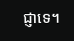ជ្ញាទេ។